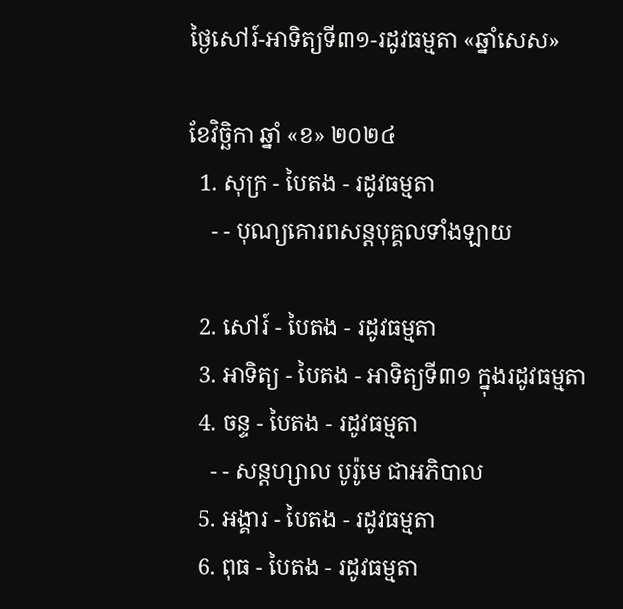ថ្ងៃសៅរ៍-អាទិត្យទី៣១-រដូវធម្មតា «ឆ្នាំសេស»

ខែវិច្ឆិកា ឆ្នាំ «ខ» ២០២៤
  1. សុក្រ - បៃតង - រដូវធម្មតា
    - - បុណ្យគោរពសន្ដបុគ្គលទាំងឡាយ

  2. សៅរ៍ - បៃតង - រដូវធម្មតា
  3. អាទិត្យ - បៃតង - អាទិត្យទី៣១ ក្នុងរដូវធម្មតា
  4. ចន្ទ - បៃតង - រដូវធម្មតា
    - - សន្ដហ្សាល បូរ៉ូមេ ជាអភិបាល
  5. អង្គារ - បៃតង - រដូវធម្មតា
  6. ពុធ - បៃតង - រដូវធម្មតា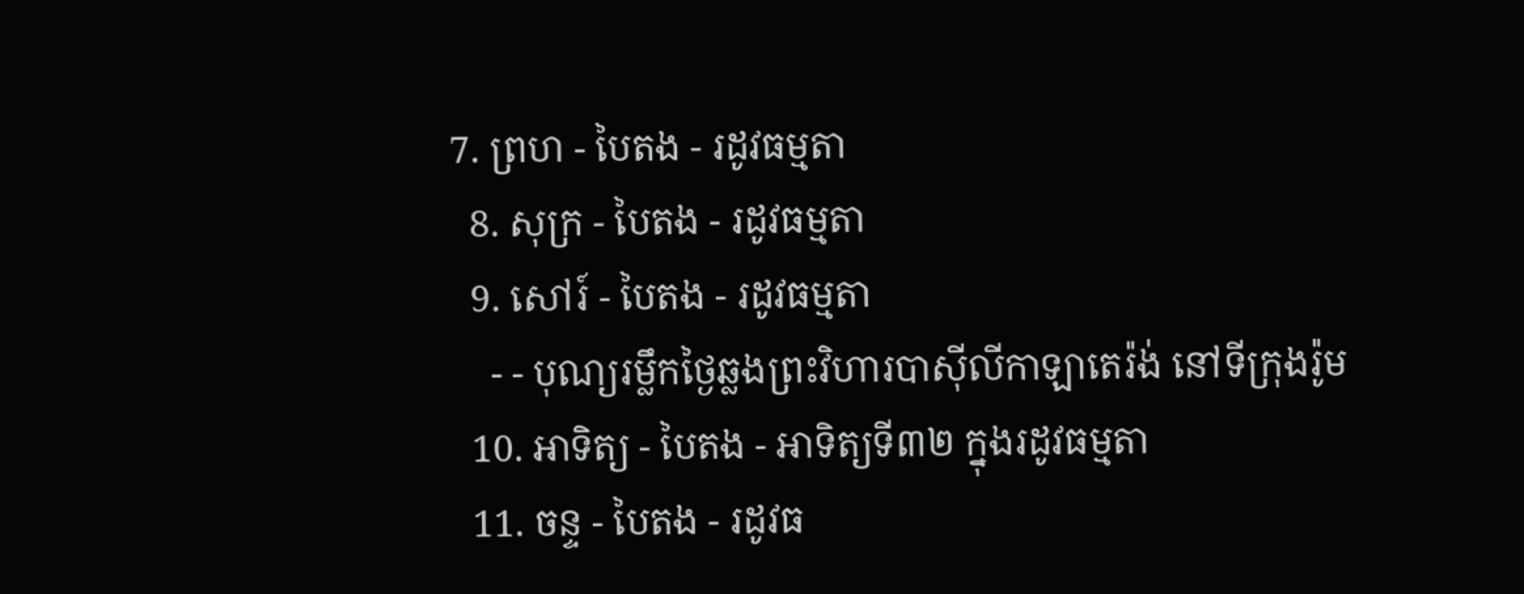7. ព្រហ - បៃតង - រដូវធម្មតា
  8. សុក្រ - បៃតង - រដូវធម្មតា
  9. សៅរ៍ - បៃតង - រដូវធម្មតា
    - - បុណ្យរម្លឹកថ្ងៃឆ្លងព្រះវិហារបាស៊ីលីកាឡាតេរ៉ង់ នៅទីក្រុងរ៉ូម
  10. អាទិត្យ - បៃតង - អាទិត្យទី៣២ ក្នុងរដូវធម្មតា
  11. ចន្ទ - បៃតង - រដូវធ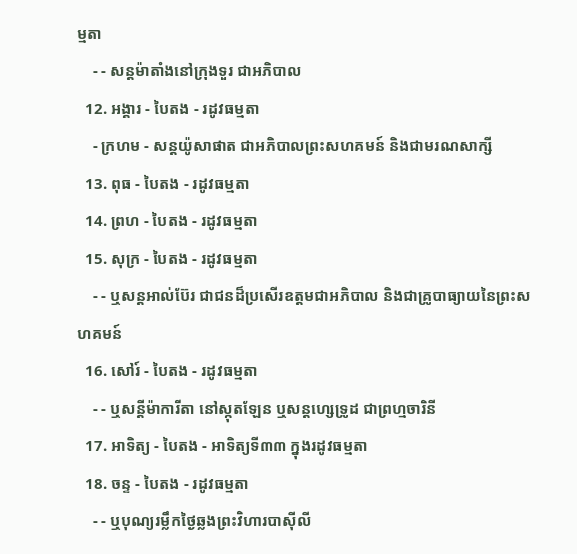ម្មតា
    - - សន្ដម៉ាតាំងនៅក្រុងទួរ ជាអភិបាល
  12. អង្គារ - បៃតង - រដូវធម្មតា
    - ក្រហម - សន្ដយ៉ូសាផាត ជាអភិបាលព្រះសហគមន៍ និងជាមរណសាក្សី
  13. ពុធ - បៃតង - រដូវធម្មតា
  14. ព្រហ - បៃតង - រដូវធម្មតា
  15. សុក្រ - បៃតង - រដូវធម្មតា
    - - ឬសន្ដអាល់ប៊ែរ ជាជនដ៏ប្រសើរឧត្ដមជាអភិបាល និងជាគ្រូបាធ្យាយនៃព្រះសហគមន៍
  16. សៅរ៍ - បៃតង - រដូវធម្មតា
    - - ឬសន្ដីម៉ាការីតា នៅស្កុតឡែន ឬសន្ដហ្សេទ្រូដ ជាព្រហ្មចារិនី
  17. អាទិត្យ - បៃតង - អាទិត្យទី៣៣ ក្នុងរដូវធម្មតា
  18. ចន្ទ - បៃតង - រដូវធម្មតា
    - - ឬបុណ្យរម្លឹកថ្ងៃឆ្លងព្រះវិហារបាស៊ីលី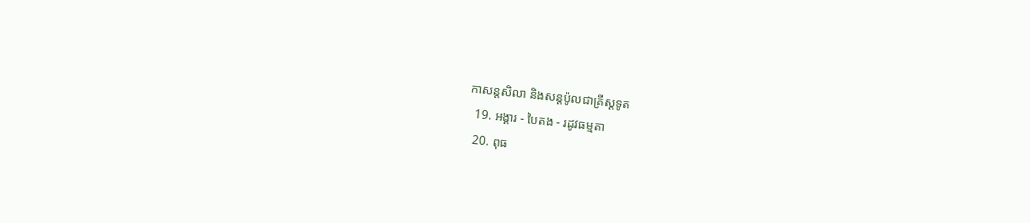កាសន្ដសិលា និងសន្ដប៉ូលជាគ្រីស្ដទូត
  19. អង្គារ - បៃតង - រដូវធម្មតា
  20. ពុធ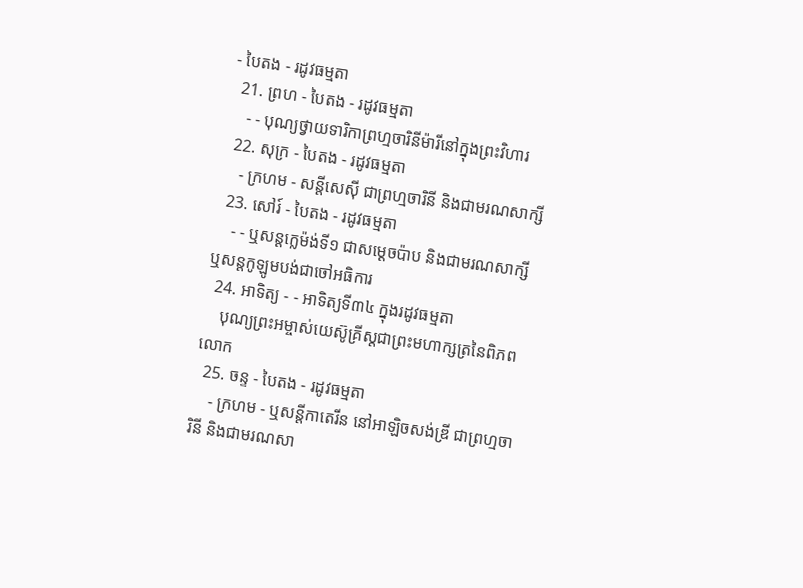- បៃតង - រដូវធម្មតា
  21. ព្រហ - បៃតង - រដូវធម្មតា
    - - បុណ្យថ្វាយទារិកាព្រហ្មចារិនីម៉ារីនៅក្នុងព្រះវិហារ
  22. សុក្រ - បៃតង - រដូវធម្មតា
    - ក្រហម - សន្ដីសេស៊ី ជាព្រហ្មចារិនី និងជាមរណសាក្សី
  23. សៅរ៍ - បៃតង - រដូវធម្មតា
    - - ឬសន្ដក្លេម៉ង់ទី១ ជាសម្ដេចប៉ាប និងជាមរណសាក្សី ឬសន្ដកូឡូមបង់ជាចៅអធិការ
  24. អាទិត្យ - - អាទិត្យទី៣៤ ក្នុងរដូវធម្មតា
    បុណ្យព្រះអម្ចាស់យេស៊ូគ្រីស្ដជាព្រះមហាក្សត្រនៃពិភពលោក
  25. ចន្ទ - បៃតង - រដូវធម្មតា
    - ក្រហម - ឬសន្ដីកាតេរីន នៅអាឡិចសង់ឌ្រី ជាព្រហ្មចារិនី និងជាមរណសា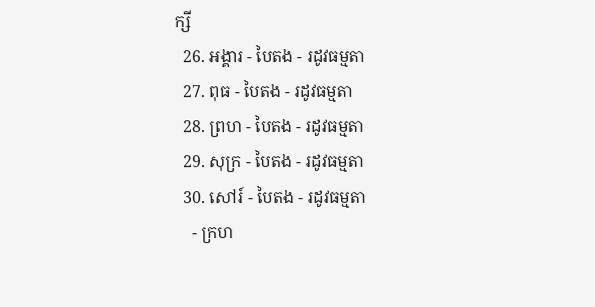ក្សី
  26. អង្គារ - បៃតង - រដូវធម្មតា
  27. ពុធ - បៃតង - រដូវធម្មតា
  28. ព្រហ - បៃតង - រដូវធម្មតា
  29. សុក្រ - បៃតង - រដូវធម្មតា
  30. សៅរ៍ - បៃតង - រដូវធម្មតា
    - ក្រហ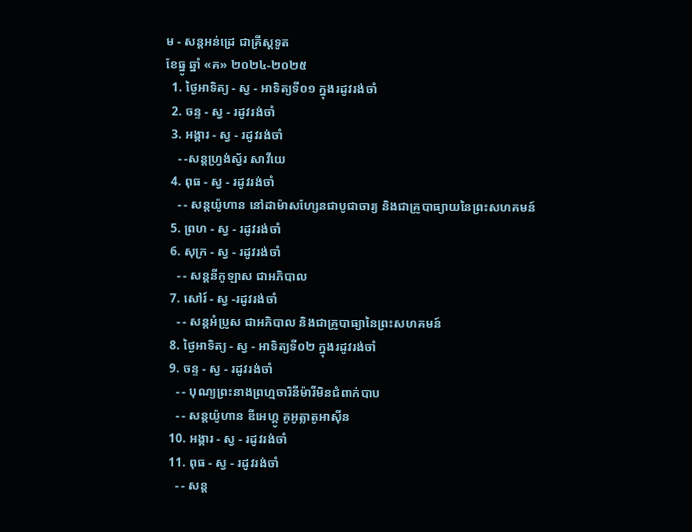ម - សន្ដអន់ដ្រេ ជាគ្រីស្ដទូត
ខែធ្នូ ឆ្នាំ «គ» ២០២៤-២០២៥
  1. ថ្ងៃអាទិត្យ - ស្វ - អាទិត្យទី០១ ក្នុងរដូវរង់ចាំ
  2. ចន្ទ - ស្វ - រដូវរង់ចាំ
  3. អង្គារ - ស្វ - រដូវរង់ចាំ
    - -សន្ដហ្វ្រង់ស្វ័រ សាវីយេ
  4. ពុធ - ស្វ - រដូវរង់ចាំ
    - - សន្ដយ៉ូហាន នៅដាម៉ាសហ្សែនជាបូជាចារ្យ និងជាគ្រូបាធ្យាយនៃព្រះសហគមន៍
  5. ព្រហ - ស្វ - រដូវរង់ចាំ
  6. សុក្រ - ស្វ - រដូវរង់ចាំ
    - - សន្ដនីកូឡាស ជាអភិបាល
  7. សៅរ៍ - ស្វ -រដូវរង់ចាំ
    - - សន្ដអំប្រូស ជាអភិបាល និងជាគ្រូបាធ្យានៃព្រះសហគមន៍
  8. ថ្ងៃអាទិត្យ - ស្វ - អាទិត្យទី០២ ក្នុងរដូវរង់ចាំ
  9. ចន្ទ - ស្វ - រដូវរង់ចាំ
    - - បុណ្យព្រះនាងព្រហ្មចារិនីម៉ារីមិនជំពាក់បាប
    - - សន្ដយ៉ូហាន ឌីអេហ្គូ គូអូត្លាតូអាស៊ីន
  10. អង្គារ - ស្វ - រដូវរង់ចាំ
  11. ពុធ - ស្វ - រដូវរង់ចាំ
    - - សន្ដ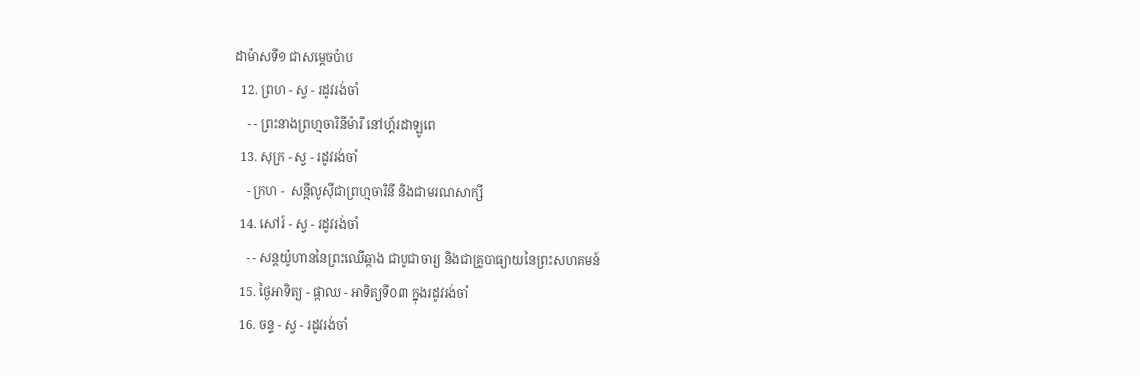ដាម៉ាសទី១ ជាសម្ដេចប៉ាប
  12. ព្រហ - ស្វ - រដូវរង់ចាំ
    - - ព្រះនាងព្រហ្មចារិនីម៉ារី នៅហ្គ័រដាឡូពេ
  13. សុក្រ - ស្វ - រដូវរង់ចាំ
    - ក្រហ -  សន្ដីលូស៊ីជាព្រហ្មចារិនី និងជាមរណសាក្សី
  14. សៅរ៍ - ស្វ - រដូវរង់ចាំ
    - - សន្ដយ៉ូហាននៃព្រះឈើឆ្កាង ជាបូជាចារ្យ និងជាគ្រូបាធ្យាយនៃព្រះសហគមន៍
  15. ថ្ងៃអាទិត្យ - ផ្កាឈ - អាទិត្យទី០៣ ក្នុងរដូវរង់ចាំ
  16. ចន្ទ - ស្វ - រដូវរង់ចាំ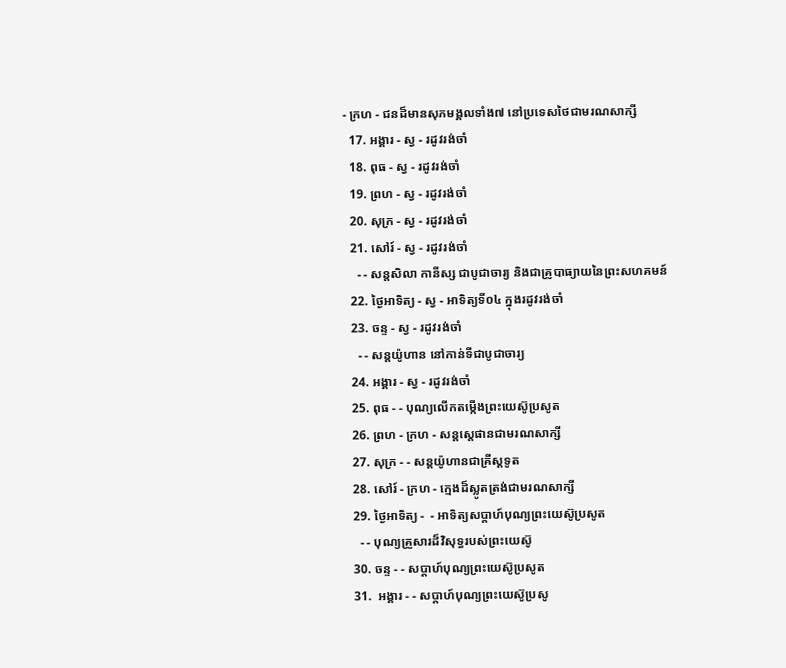- ក្រហ - ជនដ៏មានសុភមង្គលទាំង៧ នៅប្រទេសថៃជាមរណសាក្សី
  17. អង្គារ - ស្វ - រដូវរង់ចាំ
  18. ពុធ - ស្វ - រដូវរង់ចាំ
  19. ព្រហ - ស្វ - រដូវរង់ចាំ
  20. សុក្រ - ស្វ - រដូវរង់ចាំ
  21. សៅរ៍ - ស្វ - រដូវរង់ចាំ
    - - សន្ដសិលា កានីស្ស ជាបូជាចារ្យ និងជាគ្រូបាធ្យាយនៃព្រះសហគមន៍
  22. ថ្ងៃអាទិត្យ - ស្វ - អាទិត្យទី០៤ ក្នុងរដូវរង់ចាំ
  23. ចន្ទ - ស្វ - រដូវរង់ចាំ
    - - សន្ដយ៉ូហាន នៅកាន់ទីជាបូជាចារ្យ
  24. អង្គារ - ស្វ - រដូវរង់ចាំ
  25. ពុធ - - បុណ្យលើកតម្កើងព្រះយេស៊ូប្រសូត
  26. ព្រហ - ក្រហ - សន្តស្តេផានជាមរណសាក្សី
  27. សុក្រ - - សន្តយ៉ូហានជាគ្រីស្តទូត
  28. សៅរ៍ - ក្រហ - ក្មេងដ៏ស្លូតត្រង់ជាមរណសាក្សី
  29. ថ្ងៃអាទិត្យ -  - អាទិត្យសប្ដាហ៍បុណ្យព្រះយេស៊ូប្រសូត
    - - បុណ្យគ្រួសារដ៏វិសុទ្ធរបស់ព្រះយេស៊ូ
  30. ចន្ទ - - សប្ដាហ៍បុណ្យព្រះយេស៊ូប្រសូត
  31.  អង្គារ - - សប្ដាហ៍បុណ្យព្រះយេស៊ូប្រសូ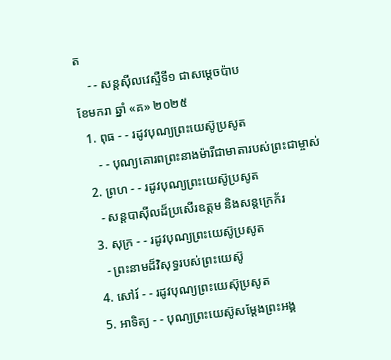ត
    - - សន្ដស៊ីលវេស្ទឺទី១ ជាសម្ដេចប៉ាប
ខែមករា ឆ្នាំ «គ» ២០២៥
  1. ពុធ - - រដូវបុណ្យព្រះយេស៊ូប្រសូត
     - - បុណ្យគោរពព្រះនាងម៉ារីជាមាតារបស់ព្រះជាម្ចាស់
  2. ព្រហ - - រដូវបុណ្យព្រះយេស៊ូប្រសូត
    - សន្ដបាស៊ីលដ៏ប្រសើរឧត្ដម និងសន្ដក្រេក័រ
  3. សុក្រ - - រដូវបុណ្យព្រះយេស៊ូប្រសូត
    - ព្រះនាមដ៏វិសុទ្ធរបស់ព្រះយេស៊ូ
  4. សៅរ៍ - - រដូវបុណ្យព្រះយេស៊ុប្រសូត
  5. អាទិត្យ - - បុណ្យព្រះយេស៊ូសម្ដែងព្រះអង្គ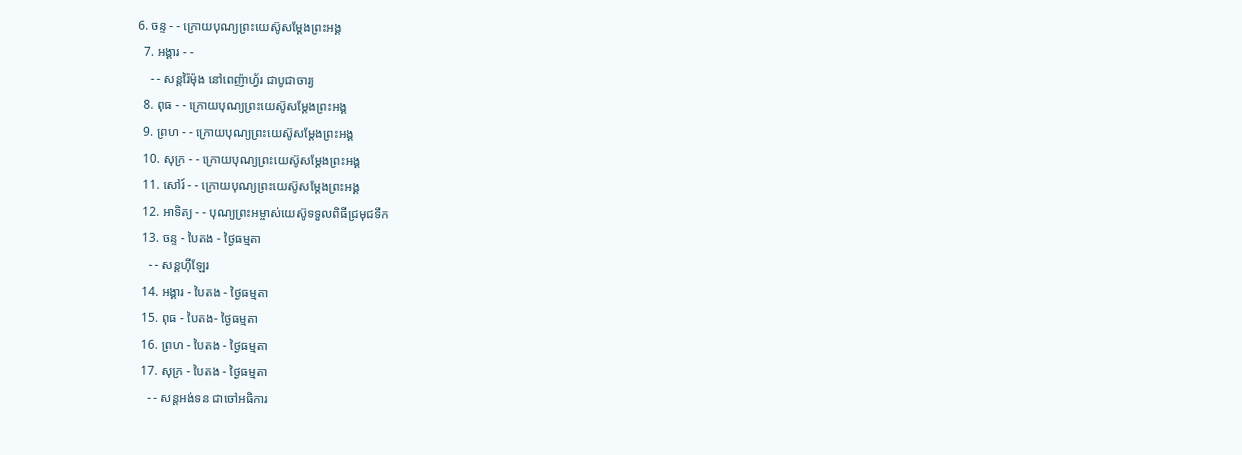6. ចន្ទ - - ក្រោយបុណ្យព្រះយេស៊ូសម្ដែងព្រះអង្គ
  7. អង្គារ - -
    - - សន្ដរ៉ៃម៉ុង នៅពេញ៉ាហ្វ័រ ជាបូជាចារ្យ
  8. ពុធ - - ក្រោយបុណ្យព្រះយេស៊ូសម្ដែងព្រះអង្គ
  9. ព្រហ - - ក្រោយបុណ្យព្រះយេស៊ូសម្ដែងព្រះអង្គ
  10. សុក្រ - - ក្រោយបុណ្យព្រះយេស៊ូសម្ដែងព្រះអង្គ
  11. សៅរ៍ - - ក្រោយបុណ្យព្រះយេស៊ូសម្ដែងព្រះអង្គ
  12. អាទិត្យ - - បុណ្យព្រះអម្ចាស់យេស៊ូទទួលពិធីជ្រមុជទឹក
  13. ចន្ទ - បៃតង - ថ្ងៃធម្មតា
    - - សន្ដហ៊ីឡែរ
  14. អង្គារ - បៃតង - ថ្ងៃធម្មតា
  15. ពុធ - បៃតង- ថ្ងៃធម្មតា
  16. ព្រហ - បៃតង - ថ្ងៃធម្មតា
  17. សុក្រ - បៃតង - ថ្ងៃធម្មតា
    - - សន្ដអង់ទន ជាចៅអធិការ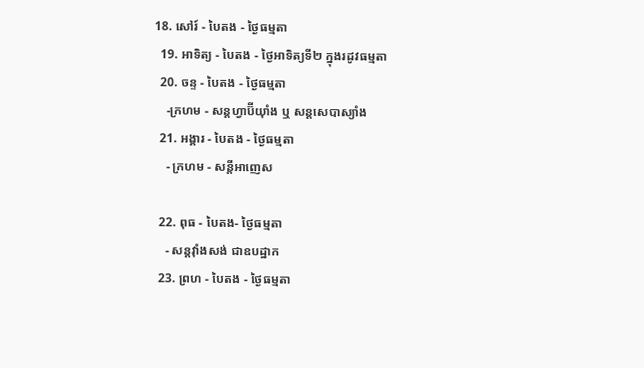18. សៅរ៍ - បៃតង - ថ្ងៃធម្មតា
  19. អាទិត្យ - បៃតង - ថ្ងៃអាទិត្យទី២ ក្នុងរដូវធម្មតា
  20. ចន្ទ - បៃតង - ថ្ងៃធម្មតា
    -ក្រហម - សន្ដហ្វាប៊ីយ៉ាំង ឬ សន្ដសេបាស្យាំង
  21. អង្គារ - បៃតង - ថ្ងៃធម្មតា
    - ក្រហម - សន្ដីអាញេស

  22. ពុធ - បៃតង- ថ្ងៃធម្មតា
    - សន្ដវ៉ាំងសង់ ជាឧបដ្ឋាក
  23. ព្រហ - បៃតង - ថ្ងៃធម្មតា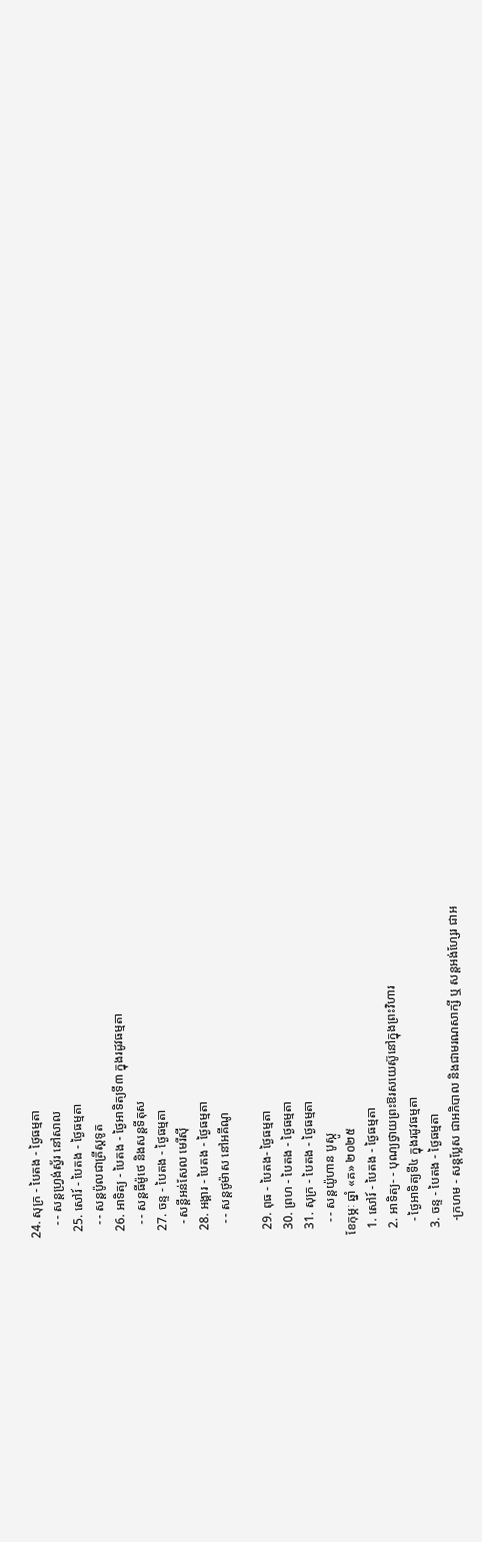24. សុក្រ - បៃតង - ថ្ងៃធម្មតា
    - - សន្ដហ្វ្រង់ស្វ័រ នៅសាល
  25. សៅរ៍ - បៃតង - ថ្ងៃធម្មតា
    - - សន្ដប៉ូលជាគ្រីស្ដទូត
  26. អាទិត្យ - បៃតង - ថ្ងៃអាទិត្យទី៣ ក្នុងរដូវធម្មតា
    - - សន្ដធីម៉ូថេ និងសន្ដទីតុស
  27. ចន្ទ - បៃតង - ថ្ងៃធម្មតា
    - សន្ដីអន់សែល មេរីស៊ី
  28. អង្គារ - បៃតង - ថ្ងៃធម្មតា
    - - សន្ដថូម៉ាស នៅអគីណូ

  29. ពុធ - បៃតង- ថ្ងៃធម្មតា
  30. ព្រហ - បៃតង - ថ្ងៃធម្មតា
  31. សុក្រ - បៃតង - ថ្ងៃធម្មតា
    - - សន្ដយ៉ូហាន បូស្កូ
ខែកុម្ភៈ ឆ្នាំ «គ» ២០២៥
  1. សៅរ៍ - បៃតង - ថ្ងៃធម្មតា
  2. អាទិត្យ- - បុណ្យថ្វាយព្រះឱរសយេស៊ូនៅក្នុងព្រះវិហារ
    - ថ្ងៃអាទិត្យទី៤ ក្នុងរដូវធម្មតា
  3. ចន្ទ - បៃតង - ថ្ងៃធម្មតា
    -ក្រហម - សន្ដប្លែស ជាអភិបាល និងជាមរណសាក្សី ឬ សន្ដអង់ហ្សែរ ជាអ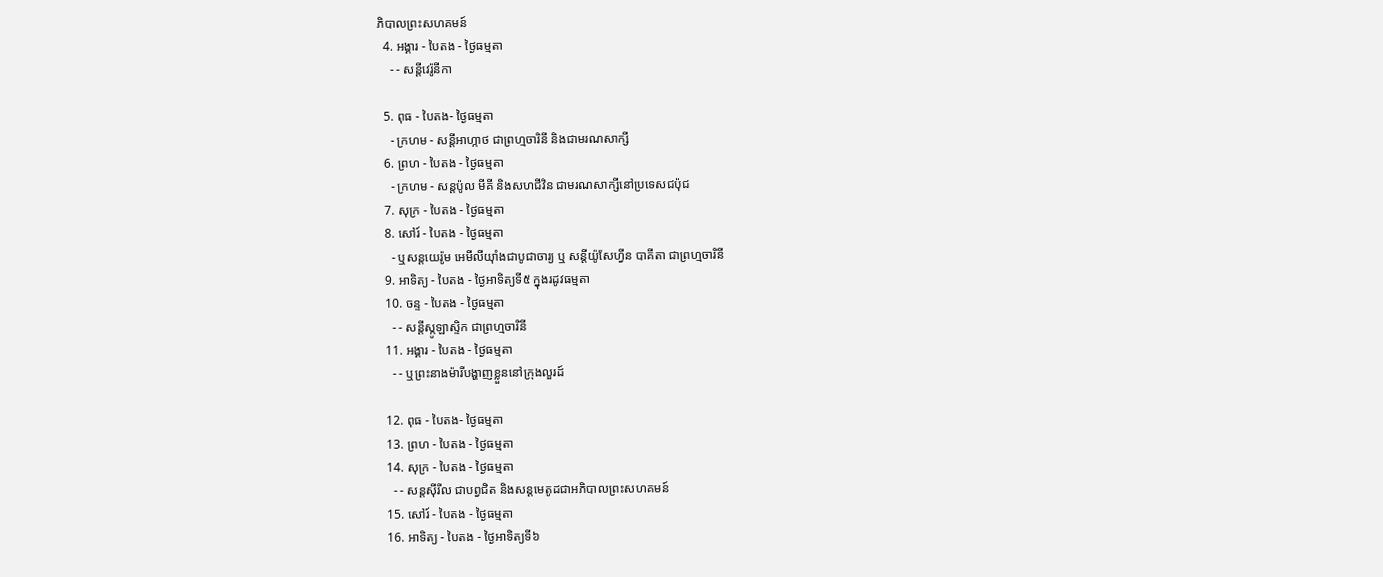ភិបាលព្រះសហគមន៍
  4. អង្គារ - បៃតង - ថ្ងៃធម្មតា
    - - សន្ដីវេរ៉ូនីកា

  5. ពុធ - បៃតង- ថ្ងៃធម្មតា
    - ក្រហម - សន្ដីអាហ្កាថ ជាព្រហ្មចារិនី និងជាមរណសាក្សី
  6. ព្រហ - បៃតង - ថ្ងៃធម្មតា
    - ក្រហម - សន្ដប៉ូល មីគី និងសហជីវិន ជាមរណសាក្សីនៅប្រទេសជប៉ុជ
  7. សុក្រ - បៃតង - ថ្ងៃធម្មតា
  8. សៅរ៍ - បៃតង - ថ្ងៃធម្មតា
    - ឬសន្ដយេរ៉ូម អេមីលីយ៉ាំងជាបូជាចារ្យ ឬ សន្ដីយ៉ូសែហ្វីន បាគីតា ជាព្រហ្មចារិនី
  9. អាទិត្យ - បៃតង - ថ្ងៃអាទិត្យទី៥ ក្នុងរដូវធម្មតា
  10. ចន្ទ - បៃតង - ថ្ងៃធម្មតា
    - - សន្ដីស្កូឡាស្ទិក ជាព្រហ្មចារិនី
  11. អង្គារ - បៃតង - ថ្ងៃធម្មតា
    - - ឬព្រះនាងម៉ារីបង្ហាញខ្លួននៅក្រុងលួរដ៍

  12. ពុធ - បៃតង- ថ្ងៃធម្មតា
  13. ព្រហ - បៃតង - ថ្ងៃធម្មតា
  14. សុក្រ - បៃតង - ថ្ងៃធម្មតា
    - - សន្ដស៊ីរីល ជាបព្វជិត និងសន្ដមេតូដជាអភិបាលព្រះសហគមន៍
  15. សៅរ៍ - បៃតង - ថ្ងៃធម្មតា
  16. អាទិត្យ - បៃតង - ថ្ងៃអាទិត្យទី៦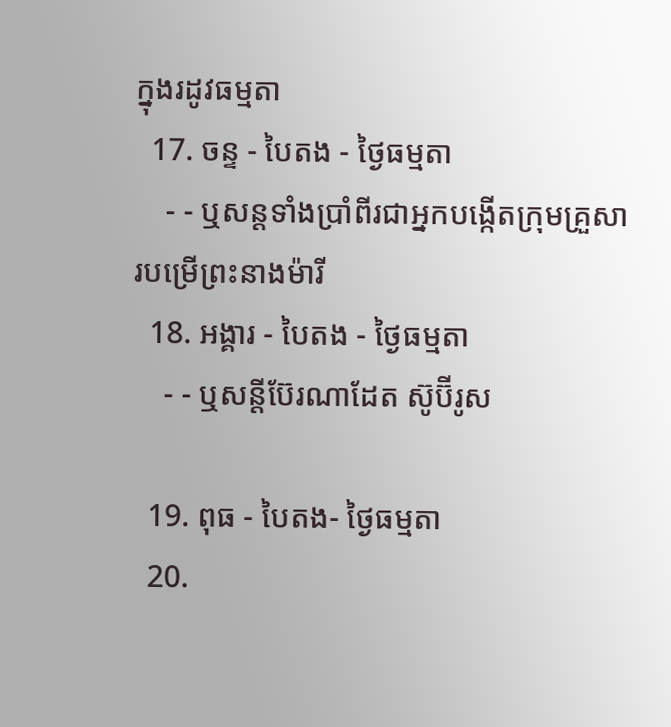ក្នុងរដូវធម្មតា
  17. ចន្ទ - បៃតង - ថ្ងៃធម្មតា
    - - ឬសន្ដទាំងប្រាំពីរជាអ្នកបង្កើតក្រុមគ្រួសារបម្រើព្រះនាងម៉ារី
  18. អង្គារ - បៃតង - ថ្ងៃធម្មតា
    - - ឬសន្ដីប៊ែរណាដែត ស៊ូប៊ីរូស

  19. ពុធ - បៃតង- ថ្ងៃធម្មតា
  20.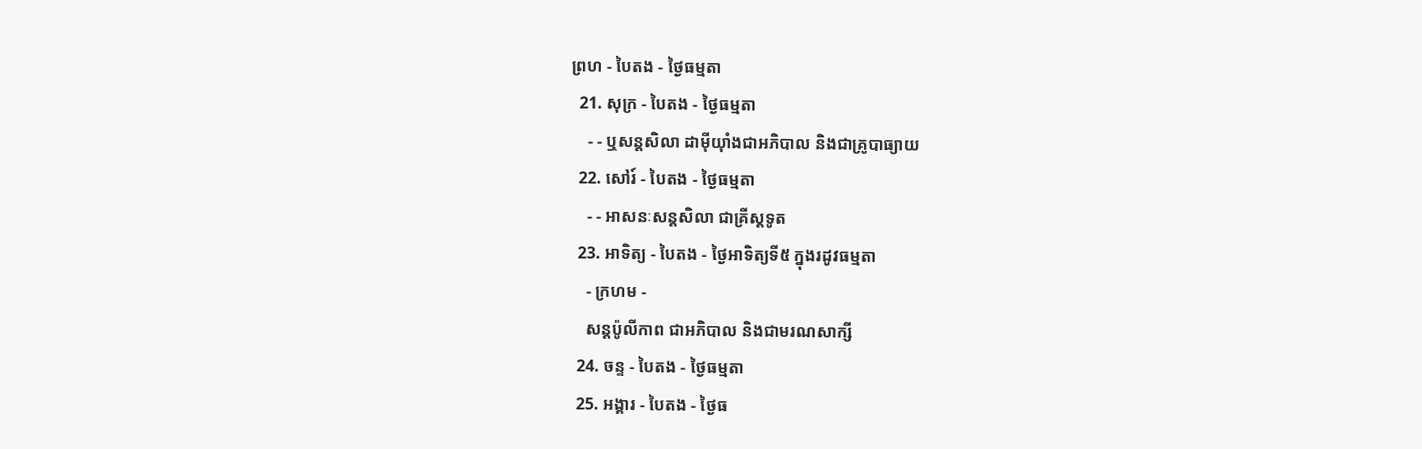ព្រហ - បៃតង - ថ្ងៃធម្មតា
  21. សុក្រ - បៃតង - ថ្ងៃធម្មតា
    - - ឬសន្ដសិលា ដាម៉ីយ៉ាំងជាអភិបាល និងជាគ្រូបាធ្យាយ
  22. សៅរ៍ - បៃតង - ថ្ងៃធម្មតា
    - - អាសនៈសន្ដសិលា ជាគ្រីស្ដទូត
  23. អាទិត្យ - បៃតង - ថ្ងៃអាទិត្យទី៥ ក្នុងរដូវធម្មតា
    - ក្រហម -
    សន្ដប៉ូលីកាព ជាអភិបាល និងជាមរណសាក្សី
  24. ចន្ទ - បៃតង - ថ្ងៃធម្មតា
  25. អង្គារ - បៃតង - ថ្ងៃធ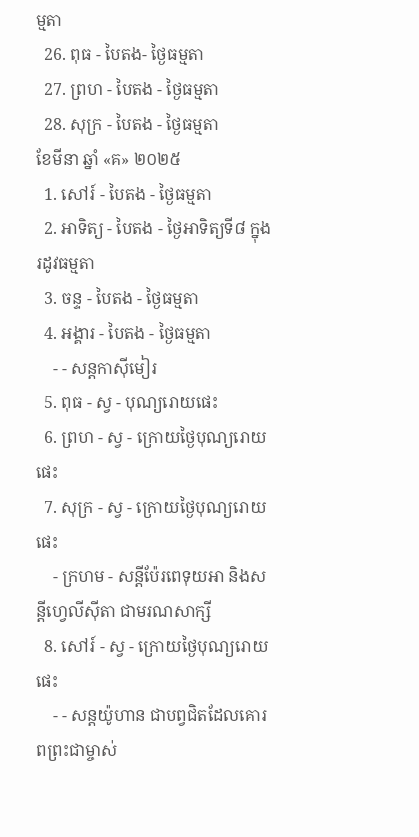ម្មតា
  26. ពុធ - បៃតង- ថ្ងៃធម្មតា
  27. ព្រហ - បៃតង - ថ្ងៃធម្មតា
  28. សុក្រ - បៃតង - ថ្ងៃធម្មតា
ខែមីនា ឆ្នាំ «គ» ២០២៥
  1. សៅរ៍ - បៃតង - ថ្ងៃធម្មតា
  2. អាទិត្យ - បៃតង - ថ្ងៃអាទិត្យទី៨ ក្នុងរដូវធម្មតា
  3. ចន្ទ - បៃតង - ថ្ងៃធម្មតា
  4. អង្គារ - បៃតង - ថ្ងៃធម្មតា
    - - សន្ដកាស៊ីមៀរ
  5. ពុធ - ស្វ - បុណ្យរោយផេះ
  6. ព្រហ - ស្វ - ក្រោយថ្ងៃបុណ្យរោយផេះ
  7. សុក្រ - ស្វ - ក្រោយថ្ងៃបុណ្យរោយផេះ
    - ក្រហម - សន្ដីប៉ែរពេទុយអា និងសន្ដីហ្វេលីស៊ីតា ជាមរណសាក្សី
  8. សៅរ៍ - ស្វ - ក្រោយថ្ងៃបុណ្យរោយផេះ
    - - សន្ដយ៉ូហាន ជាបព្វជិតដែលគោរពព្រះជាម្ចាស់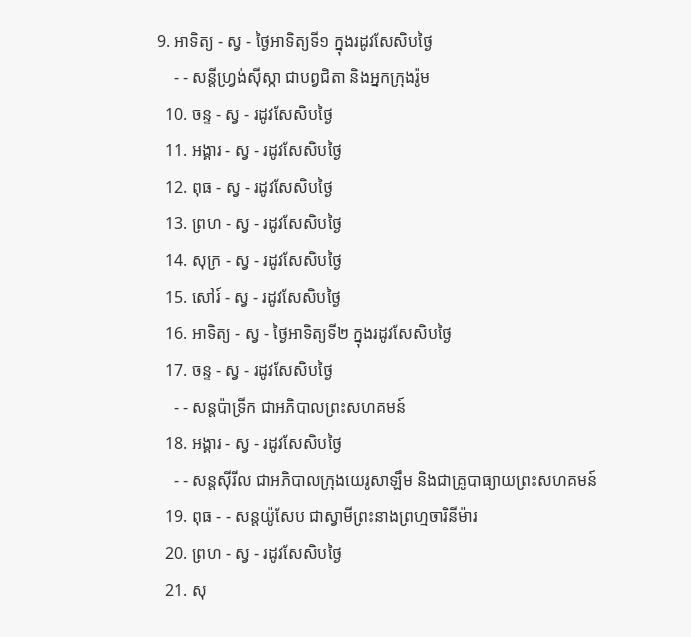9. អាទិត្យ - ស្វ - ថ្ងៃអាទិត្យទី១ ក្នុងរដូវសែសិបថ្ងៃ
    - - សន្ដីហ្វ្រង់ស៊ីស្កា ជាបព្វជិតា និងអ្នកក្រុងរ៉ូម
  10. ចន្ទ - ស្វ - រដូវសែសិបថ្ងៃ
  11. អង្គារ - ស្វ - រដូវសែសិបថ្ងៃ
  12. ពុធ - ស្វ - រដូវសែសិបថ្ងៃ
  13. ព្រហ - ស្វ - រដូវសែសិបថ្ងៃ
  14. សុក្រ - ស្វ - រដូវសែសិបថ្ងៃ
  15. សៅរ៍ - ស្វ - រដូវសែសិបថ្ងៃ
  16. អាទិត្យ - ស្វ - ថ្ងៃអាទិត្យទី២ ក្នុងរដូវសែសិបថ្ងៃ
  17. ចន្ទ - ស្វ - រដូវសែសិបថ្ងៃ
    - - សន្ដប៉ាទ្រីក ជាអភិបាលព្រះសហគមន៍
  18. អង្គារ - ស្វ - រដូវសែសិបថ្ងៃ
    - - សន្ដស៊ីរីល ជាអភិបាលក្រុងយេរូសាឡឹម និងជាគ្រូបាធ្យាយព្រះសហគមន៍
  19. ពុធ - - សន្ដយ៉ូសែប ជាស្វាមីព្រះនាងព្រហ្មចារិនីម៉ារ
  20. ព្រហ - ស្វ - រដូវសែសិបថ្ងៃ
  21. សុ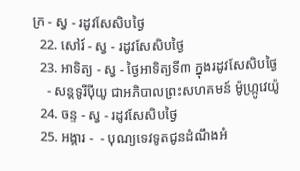ក្រ - ស្វ - រដូវសែសិបថ្ងៃ
  22. សៅរ៍ - ស្វ - រដូវសែសិបថ្ងៃ
  23. អាទិត្យ - ស្វ - ថ្ងៃអាទិត្យទី៣ ក្នុងរដូវសែសិបថ្ងៃ
    - សន្ដទូរីប៉ីយូ ជាអភិបាលព្រះសហគមន៍ ម៉ូហ្ក្រូវេយ៉ូ
  24. ចន្ទ - ស្វ - រដូវសែសិបថ្ងៃ
  25. អង្គារ -  - បុណ្យទេវទូតជូនដំណឹងអំ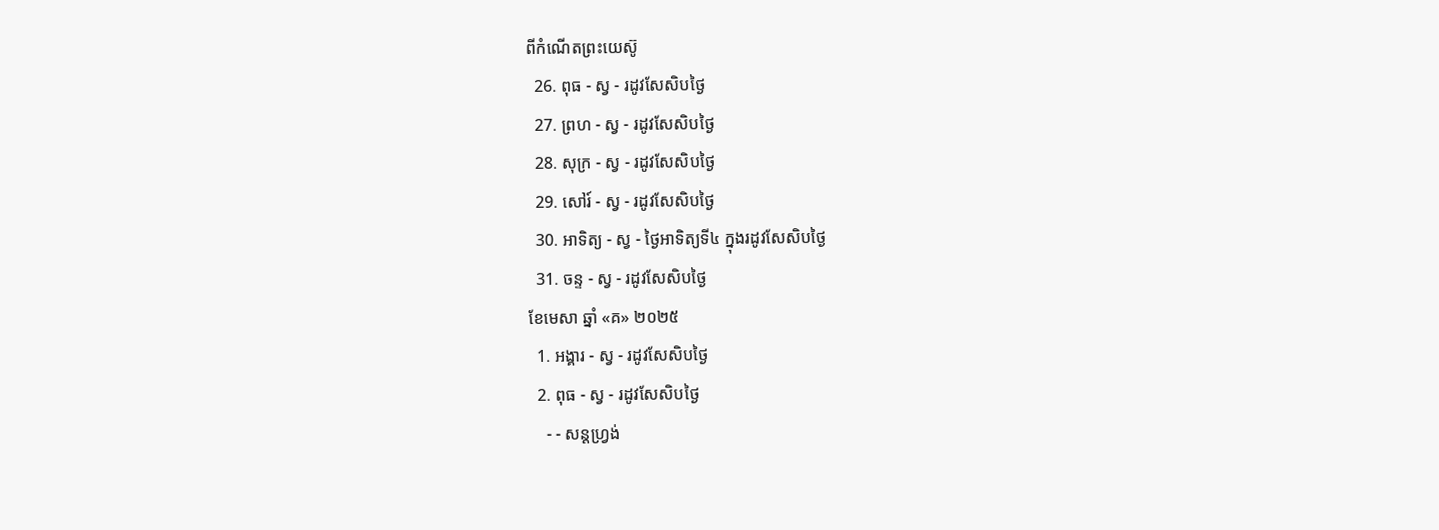ពីកំណើតព្រះយេស៊ូ
  26. ពុធ - ស្វ - រដូវសែសិបថ្ងៃ
  27. ព្រហ - ស្វ - រដូវសែសិបថ្ងៃ
  28. សុក្រ - ស្វ - រដូវសែសិបថ្ងៃ
  29. សៅរ៍ - ស្វ - រដូវសែសិបថ្ងៃ
  30. អាទិត្យ - ស្វ - ថ្ងៃអាទិត្យទី៤ ក្នុងរដូវសែសិបថ្ងៃ
  31. ចន្ទ - ស្វ - រដូវសែសិបថ្ងៃ
ខែមេសា ឆ្នាំ «គ» ២០២៥
  1. អង្គារ - ស្វ - រដូវសែសិបថ្ងៃ
  2. ពុធ - ស្វ - រដូវសែសិបថ្ងៃ
    - - សន្ដហ្វ្រង់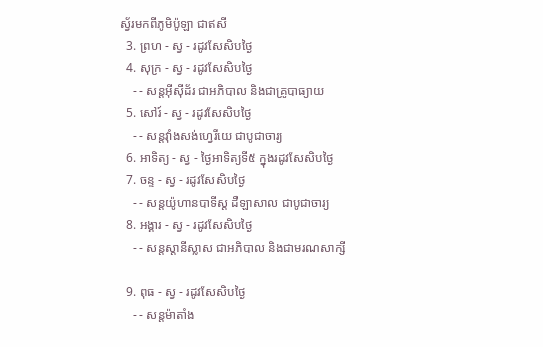ស្វ័រមកពីភូមិប៉ូឡា ជាឥសី
  3. ព្រហ - ស្វ - រដូវសែសិបថ្ងៃ
  4. សុក្រ - ស្វ - រដូវសែសិបថ្ងៃ
    - - សន្ដអ៊ីស៊ីដ័រ ជាអភិបាល និងជាគ្រូបាធ្យាយ
  5. សៅរ៍ - ស្វ - រដូវសែសិបថ្ងៃ
    - - សន្ដវ៉ាំងសង់ហ្វេរីយេ ជាបូជាចារ្យ
  6. អាទិត្យ - ស្វ - ថ្ងៃអាទិត្យទី៥ ក្នុងរដូវសែសិបថ្ងៃ
  7. ចន្ទ - ស្វ - រដូវសែសិបថ្ងៃ
    - - សន្ដយ៉ូហានបាទីស្ដ ដឺឡាសាល ជាបូជាចារ្យ
  8. អង្គារ - ស្វ - រដូវសែសិបថ្ងៃ
    - - សន្ដស្ដានីស្លាស ជាអភិបាល និងជាមរណសាក្សី

  9. ពុធ - ស្វ - រដូវសែសិបថ្ងៃ
    - - សន្ដម៉ាតាំង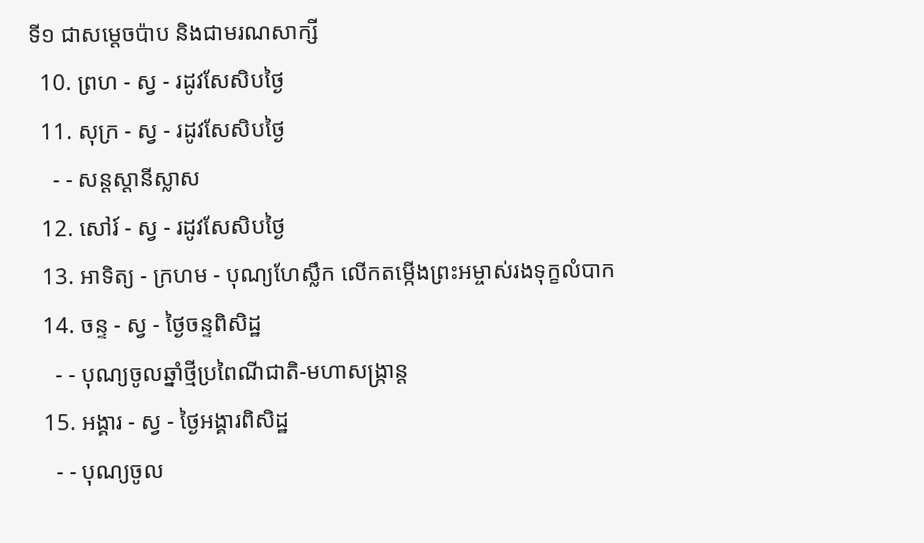ទី១ ជាសម្ដេចប៉ាប និងជាមរណសាក្សី
  10. ព្រហ - ស្វ - រដូវសែសិបថ្ងៃ
  11. សុក្រ - ស្វ - រដូវសែសិបថ្ងៃ
    - - សន្ដស្ដានីស្លាស
  12. សៅរ៍ - ស្វ - រដូវសែសិបថ្ងៃ
  13. អាទិត្យ - ក្រហម - បុណ្យហែស្លឹក លើកតម្កើងព្រះអម្ចាស់រងទុក្ខលំបាក
  14. ចន្ទ - ស្វ - ថ្ងៃចន្ទពិសិដ្ឋ
    - - បុណ្យចូលឆ្នាំថ្មីប្រពៃណីជាតិ-មហាសង្រ្កាន្ដ
  15. អង្គារ - ស្វ - ថ្ងៃអង្គារពិសិដ្ឋ
    - - បុណ្យចូល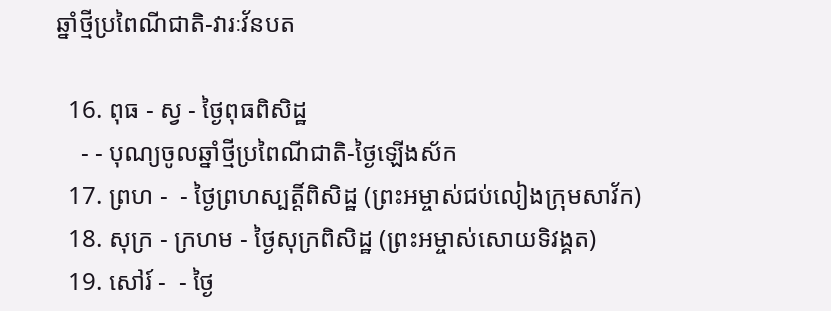ឆ្នាំថ្មីប្រពៃណីជាតិ-វារៈវ័នបត

  16. ពុធ - ស្វ - ថ្ងៃពុធពិសិដ្ឋ
    - - បុណ្យចូលឆ្នាំថ្មីប្រពៃណីជាតិ-ថ្ងៃឡើងស័ក
  17. ព្រហ -  - ថ្ងៃព្រហស្បត្ដិ៍ពិសិដ្ឋ (ព្រះអម្ចាស់ជប់លៀងក្រុមសាវ័ក)
  18. សុក្រ - ក្រហម - ថ្ងៃសុក្រពិសិដ្ឋ (ព្រះអម្ចាស់សោយទិវង្គត)
  19. សៅរ៍ -  - ថ្ងៃ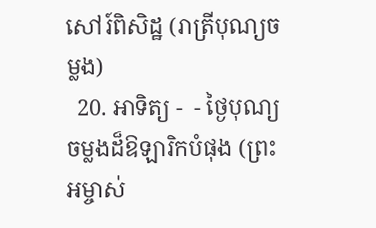សៅរ៍ពិសិដ្ឋ (រាត្រីបុណ្យចម្លង)
  20. អាទិត្យ -  - ថ្ងៃបុណ្យចម្លងដ៏ឱឡារិកបំផុង (ព្រះអម្ចាស់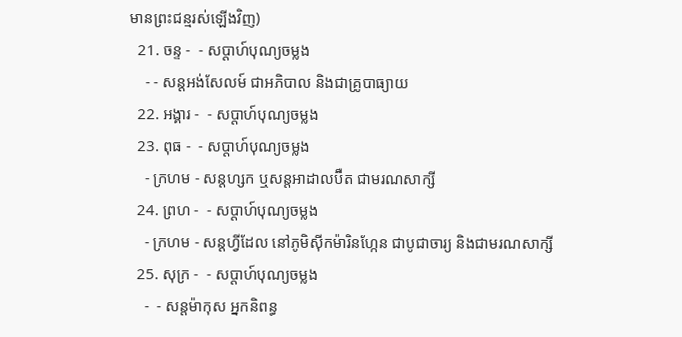មានព្រះជន្មរស់ឡើងវិញ)
  21. ចន្ទ -  - សប្ដាហ៍បុណ្យចម្លង
    - - សន្ដអង់សែលម៍ ជាអភិបាល និងជាគ្រូបាធ្យាយ
  22. អង្គារ -  - សប្ដាហ៍បុណ្យចម្លង
  23. ពុធ -  - សប្ដាហ៍បុណ្យចម្លង
    - ក្រហម - សន្ដហ្សក ឬសន្ដអាដាលប៊ឺត ជាមរណសាក្សី
  24. ព្រហ -  - សប្ដាហ៍បុណ្យចម្លង
    - ក្រហម - សន្ដហ្វីដែល នៅភូមិស៊ីកម៉ារិនហ្កែន ជាបូជាចារ្យ និងជាមរណសាក្សី
  25. សុក្រ -  - សប្ដាហ៍បុណ្យចម្លង
    -  - សន្ដម៉ាកុស អ្នកនិពន្ធ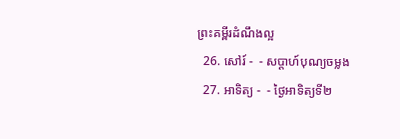ព្រះគម្ពីរដំណឹងល្អ
  26. សៅរ៍ -  - សប្ដាហ៍បុណ្យចម្លង
  27. អាទិត្យ -  - ថ្ងៃអាទិត្យទី២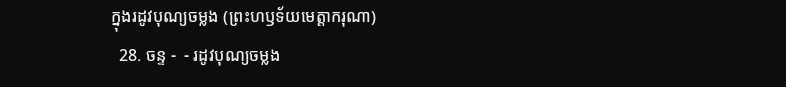ក្នុងរដូវបុណ្យចម្លង (ព្រះហឫទ័យមេត្ដាករុណា)
  28. ចន្ទ -  - រដូវបុណ្យចម្លង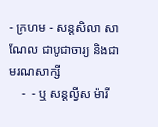- ក្រហម - សន្ដសិលា សាណែល ជាបូជាចារ្យ និងជាមរណសាក្សី
    -  - ឬ សន្ដល្វីស ម៉ារី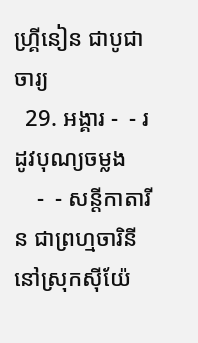ហ្គ្រីនៀន ជាបូជាចារ្យ
  29. អង្គារ -  - រដូវបុណ្យចម្លង
    -  - សន្ដីកាតារីន ជាព្រហ្មចារិនី នៅស្រុកស៊ីយ៉ែ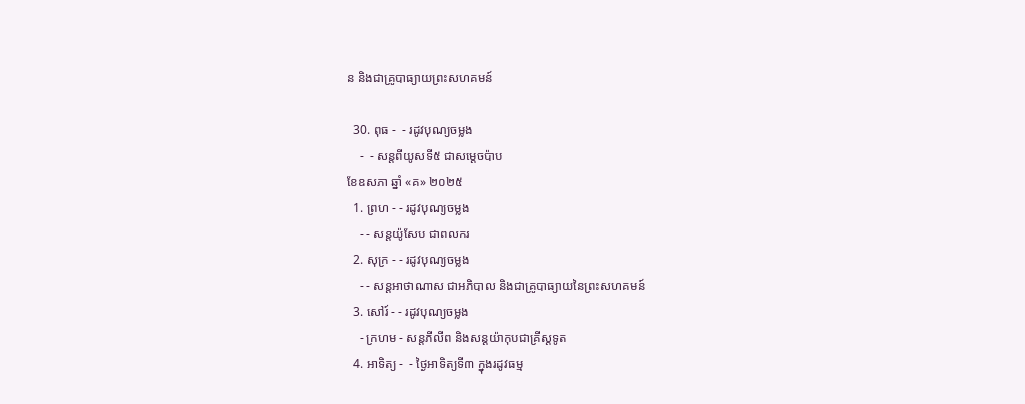ន និងជាគ្រូបាធ្យាយព្រះសហគមន៍

  30. ពុធ -  - រដូវបុណ្យចម្លង
    -  - សន្ដពីយូសទី៥ ជាសម្ដេចប៉ាប
ខែឧសភា ឆ្នាំ «គ» ២០២៥
  1. ព្រហ - - រដូវបុណ្យចម្លង
    - - សន្ដយ៉ូសែប ជាពលករ
  2. សុក្រ - - រដូវបុណ្យចម្លង
    - - សន្ដអាថាណាស ជាអភិបាល និងជាគ្រូបាធ្យាយនៃព្រះសហគមន៍
  3. សៅរ៍ - - រដូវបុណ្យចម្លង
    - ក្រហម - សន្ដភីលីព និងសន្ដយ៉ាកុបជាគ្រីស្ដទូត
  4. អាទិត្យ -  - ថ្ងៃអាទិត្យទី៣ ក្នុងរដូវធម្ម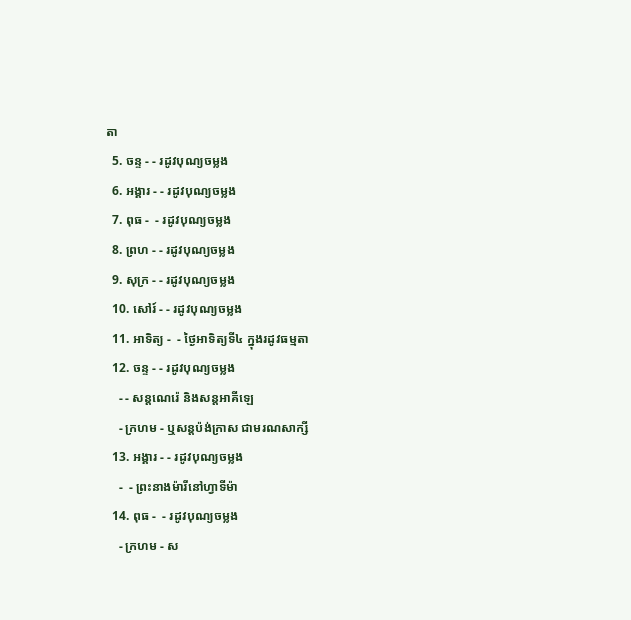តា
  5. ចន្ទ - - រដូវបុណ្យចម្លង
  6. អង្គារ - - រដូវបុណ្យចម្លង
  7. ពុធ -  - រដូវបុណ្យចម្លង
  8. ព្រហ - - រដូវបុណ្យចម្លង
  9. សុក្រ - - រដូវបុណ្យចម្លង
  10. សៅរ៍ - - រដូវបុណ្យចម្លង
  11. អាទិត្យ -  - ថ្ងៃអាទិត្យទី៤ ក្នុងរដូវធម្មតា
  12. ចន្ទ - - រដូវបុណ្យចម្លង
    - - សន្ដណេរ៉េ និងសន្ដអាគីឡេ
    - ក្រហម - ឬសន្ដប៉ង់ក្រាស ជាមរណសាក្សី
  13. អង្គារ - - រដូវបុណ្យចម្លង
    -  - ព្រះនាងម៉ារីនៅហ្វាទីម៉ា
  14. ពុធ -  - រដូវបុណ្យចម្លង
    - ក្រហម - ស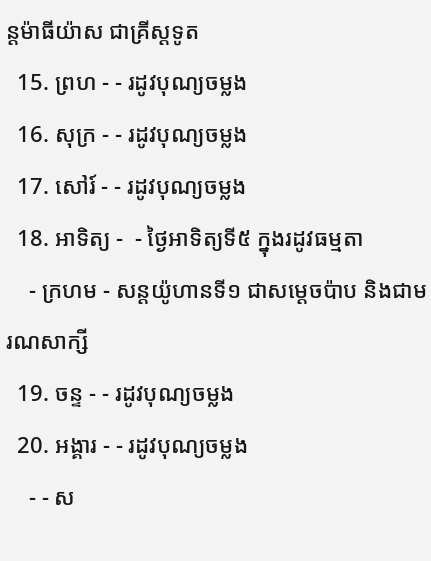ន្ដម៉ាធីយ៉ាស ជាគ្រីស្ដទូត
  15. ព្រហ - - រដូវបុណ្យចម្លង
  16. សុក្រ - - រដូវបុណ្យចម្លង
  17. សៅរ៍ - - រដូវបុណ្យចម្លង
  18. អាទិត្យ -  - ថ្ងៃអាទិត្យទី៥ ក្នុងរដូវធម្មតា
    - ក្រហម - សន្ដយ៉ូហានទី១ ជាសម្ដេចប៉ាប និងជាមរណសាក្សី
  19. ចន្ទ - - រដូវបុណ្យចម្លង
  20. អង្គារ - - រដូវបុណ្យចម្លង
    - - ស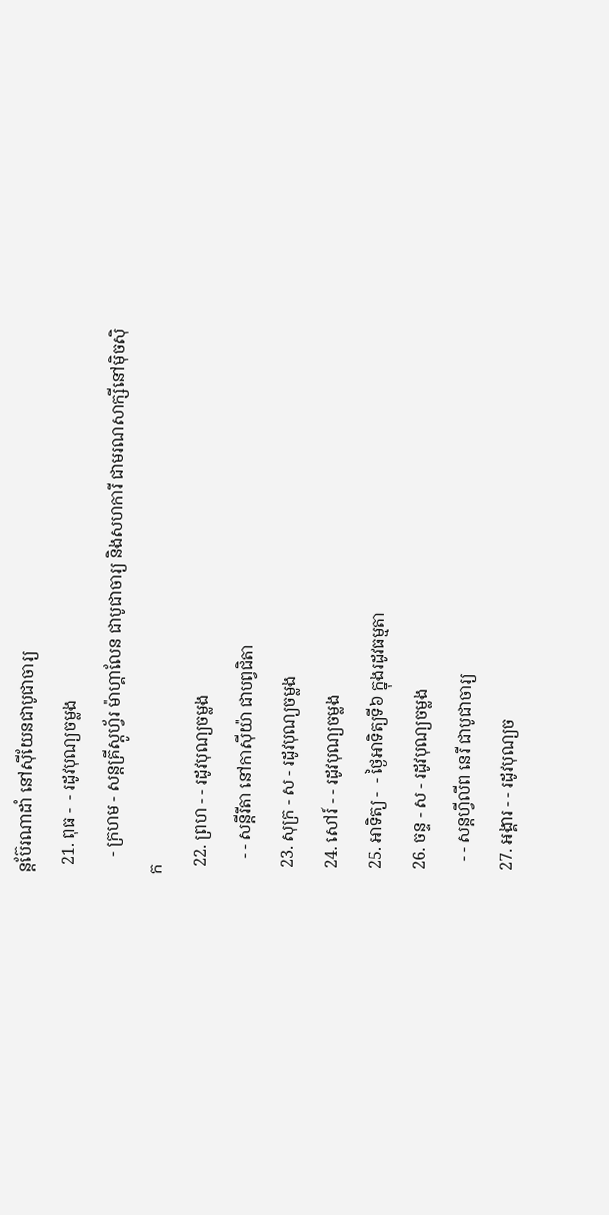ន្ដប៊ែរណាដាំ នៅស៊ីយែនជាបូជាចារ្យ
  21. ពុធ -  - រដូវបុណ្យចម្លង
    - ក្រហម - សន្ដគ្រីស្ដូហ្វ័រ ម៉ាហ្គាលែន ជាបូជាចារ្យ និងសហការី ជាមរណសាក្សីនៅម៉ិចស៊ិក
  22. ព្រហ - - រដូវបុណ្យចម្លង
    - - សន្ដីរីតា នៅកាស៊ីយ៉ា ជាបព្វជិតា
  23. សុក្រ - ស - រដូវបុណ្យចម្លង
  24. សៅរ៍ - - រដូវបុណ្យចម្លង
  25. អាទិត្យ -  - ថ្ងៃអាទិត្យទី៦ ក្នុងរដូវធម្មតា
  26. ចន្ទ - ស - រដូវបុណ្យចម្លង
    - - សន្ដហ្វីលីព នេរី ជាបូជាចារ្យ
  27. អង្គារ - - រដូវបុណ្យច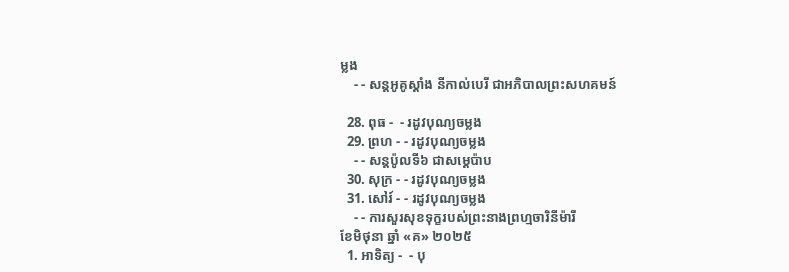ម្លង
    - - សន្ដអូគូស្ដាំង នីកាល់បេរី ជាអភិបាលព្រះសហគមន៍

  28. ពុធ -  - រដូវបុណ្យចម្លង
  29. ព្រហ - - រដូវបុណ្យចម្លង
    - - សន្ដប៉ូលទី៦ ជាសម្ដេប៉ាប
  30. សុក្រ - - រដូវបុណ្យចម្លង
  31. សៅរ៍ - - រដូវបុណ្យចម្លង
    - - ការសួរសុខទុក្ខរបស់ព្រះនាងព្រហ្មចារិនីម៉ារី
ខែមិថុនា ឆ្នាំ «គ» ២០២៥
  1. អាទិត្យ -  - បុ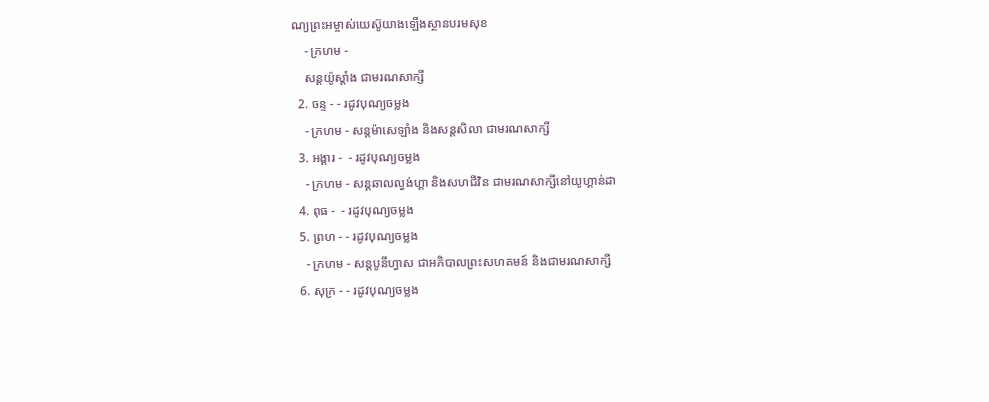ណ្យព្រះអម្ចាស់យេស៊ូយាងឡើងស្ថានបរមសុខ
    - ក្រហម -
    សន្ដយ៉ូស្ដាំង ជាមរណសាក្សី
  2. ចន្ទ - - រដូវបុណ្យចម្លង
    - ក្រហម - សន្ដម៉ាសេឡាំង និងសន្ដសិលា ជាមរណសាក្សី
  3. អង្គារ -  - រដូវបុណ្យចម្លង
    - ក្រហម - សន្ដឆាលល្វង់ហ្គា និងសហជីវិន ជាមរណសាក្សីនៅយូហ្គាន់ដា
  4. ពុធ -  - រដូវបុណ្យចម្លង
  5. ព្រហ - - រដូវបុណ្យចម្លង
    - ក្រហម - សន្ដបូនីហ្វាស ជាអភិបាលព្រះសហគមន៍ និងជាមរណសាក្សី
  6. សុក្រ - - រដូវបុណ្យចម្លង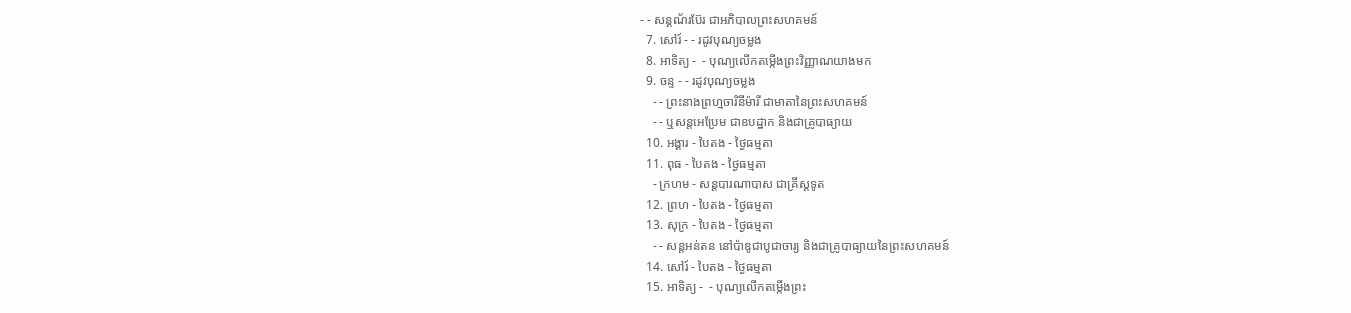- - សន្ដណ័រប៊ែរ ជាអភិបាលព្រះសហគមន៍
  7. សៅរ៍ - - រដូវបុណ្យចម្លង
  8. អាទិត្យ -  - បុណ្យលើកតម្កើងព្រះវិញ្ញាណយាងមក
  9. ចន្ទ - - រដូវបុណ្យចម្លង
    - - ព្រះនាងព្រហ្មចារិនីម៉ារី ជាមាតានៃព្រះសហគមន៍
    - - ឬសន្ដអេប្រែម ជាឧបដ្ឋាក និងជាគ្រូបាធ្យាយ
  10. អង្គារ - បៃតង - ថ្ងៃធម្មតា
  11. ពុធ - បៃតង - ថ្ងៃធម្មតា
    - ក្រហម - សន្ដបារណាបាស ជាគ្រីស្ដទូត
  12. ព្រហ - បៃតង - ថ្ងៃធម្មតា
  13. សុក្រ - បៃតង - ថ្ងៃធម្មតា
    - - សន្ដអន់តន នៅប៉ាឌូជាបូជាចារ្យ និងជាគ្រូបាធ្យាយនៃព្រះសហគមន៍
  14. សៅរ៍ - បៃតង - ថ្ងៃធម្មតា
  15. អាទិត្យ -  - បុណ្យលើកតម្កើងព្រះ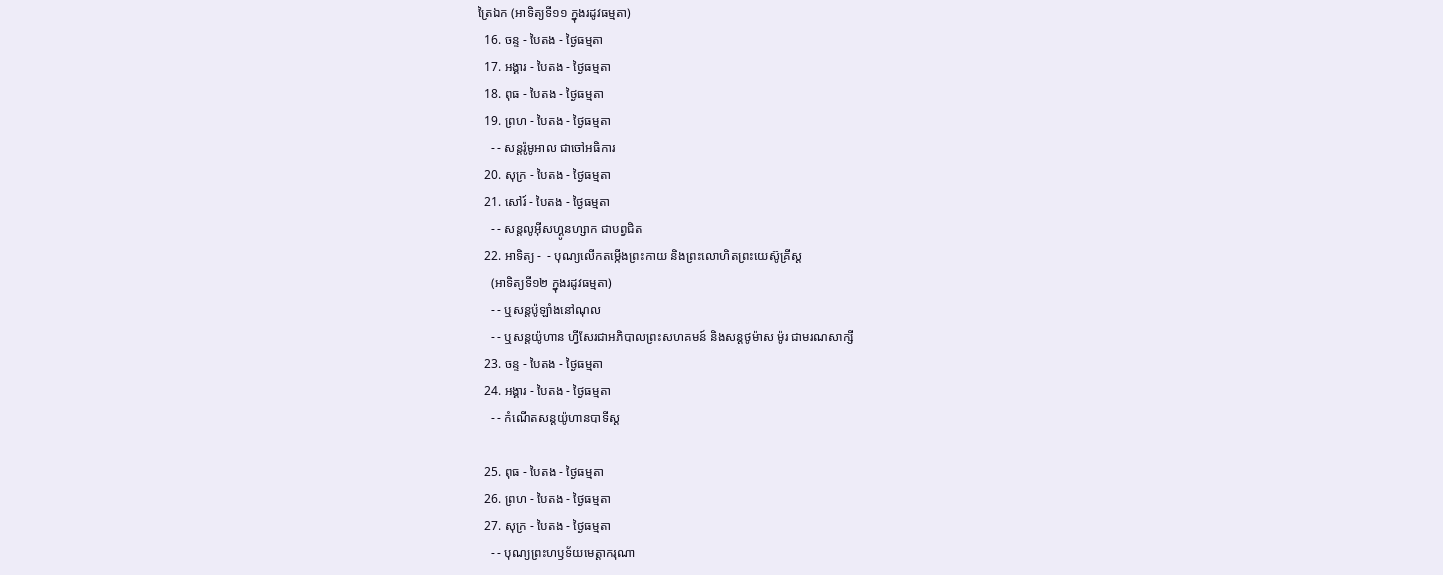ត្រៃឯក (អាទិត្យទី១១ ក្នុងរដូវធម្មតា)
  16. ចន្ទ - បៃតង - ថ្ងៃធម្មតា
  17. អង្គារ - បៃតង - ថ្ងៃធម្មតា
  18. ពុធ - បៃតង - ថ្ងៃធម្មតា
  19. ព្រហ - បៃតង - ថ្ងៃធម្មតា
    - - សន្ដរ៉ូមូអាល ជាចៅអធិការ
  20. សុក្រ - បៃតង - ថ្ងៃធម្មតា
  21. សៅរ៍ - បៃតង - ថ្ងៃធម្មតា
    - - សន្ដលូអ៊ីសហ្គូនហ្សាក ជាបព្វជិត
  22. អាទិត្យ -  - បុណ្យលើកតម្កើងព្រះកាយ និងព្រះលោហិតព្រះយេស៊ូគ្រីស្ដ
    (អាទិត្យទី១២ ក្នុងរដូវធម្មតា)
    - - ឬសន្ដប៉ូឡាំងនៅណុល
    - - ឬសន្ដយ៉ូហាន ហ្វីសែរជាអភិបាលព្រះសហគមន៍ និងសន្ដថូម៉ាស ម៉ូរ ជាមរណសាក្សី
  23. ចន្ទ - បៃតង - ថ្ងៃធម្មតា
  24. អង្គារ - បៃតង - ថ្ងៃធម្មតា
    - - កំណើតសន្ដយ៉ូហានបាទីស្ដ

  25. ពុធ - បៃតង - ថ្ងៃធម្មតា
  26. ព្រហ - បៃតង - ថ្ងៃធម្មតា
  27. សុក្រ - បៃតង - ថ្ងៃធម្មតា
    - - បុណ្យព្រះហឫទ័យមេត្ដាករុណា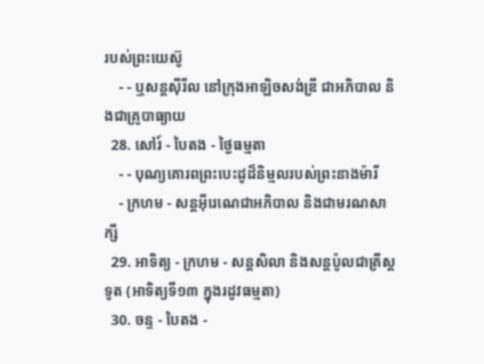របស់ព្រះយេស៊ូ
    - - ឬសន្ដស៊ីរីល នៅក្រុងអាឡិចសង់ឌ្រី ជាអភិបាល និងជាគ្រូបាធ្យាយ
  28. សៅរ៍ - បៃតង - ថ្ងៃធម្មតា
    - - បុណ្យគោរពព្រះបេះដូដ៏និម្មលរបស់ព្រះនាងម៉ារី
    - ក្រហម - សន្ដអ៊ីរេណេជាអភិបាល និងជាមរណសាក្សី
  29. អាទិត្យ - ក្រហម - សន្ដសិលា និងសន្ដប៉ូលជាគ្រីស្ដទូត (អាទិត្យទី១៣ ក្នុងរដូវធម្មតា)
  30. ចន្ទ - បៃតង -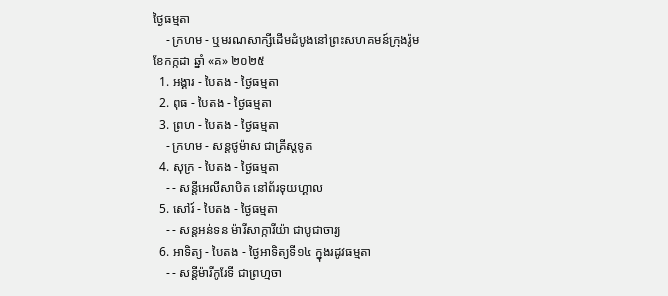ថ្ងៃធម្មតា
    - ក្រហម - ឬមរណសាក្សីដើមដំបូងនៅព្រះសហគមន៍ក្រុងរ៉ូម
ខែកក្កដា ឆ្នាំ «គ» ២០២៥
  1. អង្គារ - បៃតង - ថ្ងៃធម្មតា
  2. ពុធ - បៃតង - ថ្ងៃធម្មតា
  3. ព្រហ - បៃតង - ថ្ងៃធម្មតា
    - ក្រហម - សន្ដថូម៉ាស ជាគ្រីស្ដទូត
  4. សុក្រ - បៃតង - ថ្ងៃធម្មតា
    - - សន្ដីអេលីសាបិត នៅព័រទុយហ្គាល
  5. សៅរ៍ - បៃតង - ថ្ងៃធម្មតា
    - - សន្ដអន់ទន ម៉ារីសាក្ការីយ៉ា ជាបូជាចារ្យ
  6. អាទិត្យ - បៃតង - ថ្ងៃអាទិត្យទី១៤ ក្នុងរដូវធម្មតា
    - - សន្ដីម៉ារីកូរែទី ជាព្រហ្មចា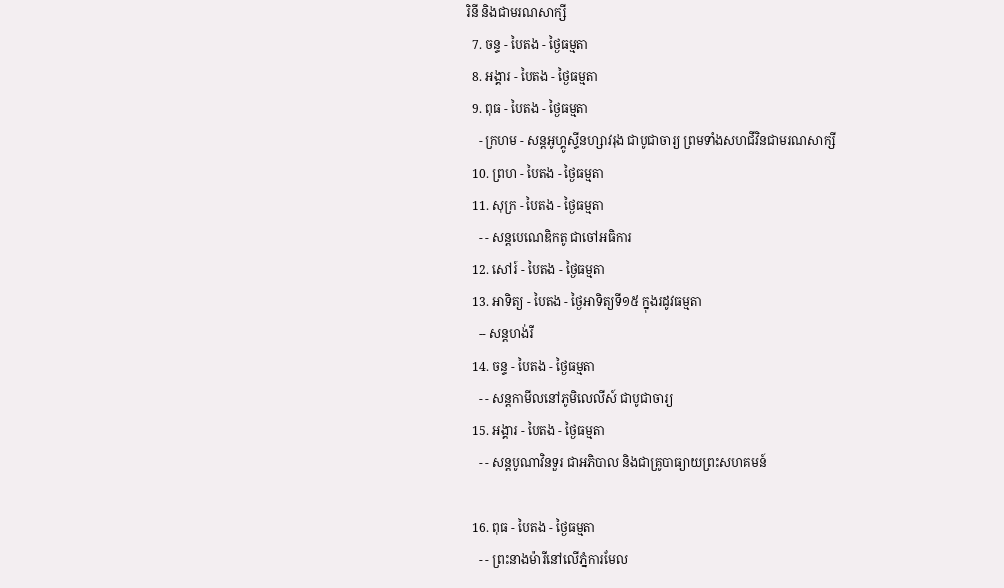រិនី និងជាមរណសាក្សី
  7. ចន្ទ - បៃតង - ថ្ងៃធម្មតា
  8. អង្គារ - បៃតង - ថ្ងៃធម្មតា
  9. ពុធ - បៃតង - ថ្ងៃធម្មតា
    - ក្រហម - សន្ដអូហ្គូស្ទីនហ្សាវរុង ជាបូជាចារ្យ ព្រមទាំងសហជីវិនជាមរណសាក្សី
  10. ព្រហ - បៃតង - ថ្ងៃធម្មតា
  11. សុក្រ - បៃតង - ថ្ងៃធម្មតា
    - - សន្ដបេណេឌិកតូ ជាចៅអធិការ
  12. សៅរ៍ - បៃតង - ថ្ងៃធម្មតា
  13. អាទិត្យ - បៃតង - ថ្ងៃអាទិត្យទី១៥ ក្នុងរដូវធម្មតា
    -- សន្ដហង់រី
  14. ចន្ទ - បៃតង - ថ្ងៃធម្មតា
    - - សន្ដកាមីលនៅភូមិលេលីស៍ ជាបូជាចារ្យ
  15. អង្គារ - បៃតង - ថ្ងៃធម្មតា
    - - សន្ដបូណាវិនទួរ ជាអភិបាល និងជាគ្រូបាធ្យាយព្រះសហគមន៍

  16. ពុធ - បៃតង - ថ្ងៃធម្មតា
    - - ព្រះនាងម៉ារីនៅលើភ្នំការមែល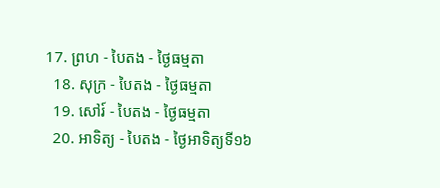17. ព្រហ - បៃតង - ថ្ងៃធម្មតា
  18. សុក្រ - បៃតង - ថ្ងៃធម្មតា
  19. សៅរ៍ - បៃតង - ថ្ងៃធម្មតា
  20. អាទិត្យ - បៃតង - ថ្ងៃអាទិត្យទី១៦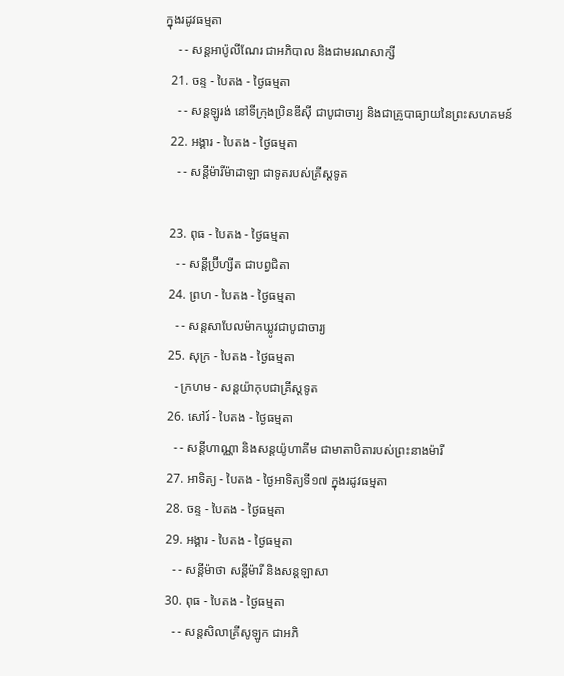ក្នុងរដូវធម្មតា
    - - សន្ដអាប៉ូលីណែរ ជាអភិបាល និងជាមរណសាក្សី
  21. ចន្ទ - បៃតង - ថ្ងៃធម្មតា
    - - សន្ដឡូរង់ នៅទីក្រុងប្រិនឌីស៊ី ជាបូជាចារ្យ និងជាគ្រូបាធ្យាយនៃព្រះសហគមន៍
  22. អង្គារ - បៃតង - ថ្ងៃធម្មតា
    - - សន្ដីម៉ារីម៉ាដាឡា ជាទូតរបស់គ្រីស្ដទូត

  23. ពុធ - បៃតង - ថ្ងៃធម្មតា
    - - សន្ដីប្រ៊ីហ្សីត ជាបព្វជិតា
  24. ព្រហ - បៃតង - ថ្ងៃធម្មតា
    - - សន្ដសាបែលម៉ាកឃ្លូវជាបូជាចារ្យ
  25. សុក្រ - បៃតង - ថ្ងៃធម្មតា
    - ក្រហម - សន្ដយ៉ាកុបជាគ្រីស្ដទូត
  26. សៅរ៍ - បៃតង - ថ្ងៃធម្មតា
    - - សន្ដីហាណ្ណា និងសន្ដយ៉ូហាគីម ជាមាតាបិតារបស់ព្រះនាងម៉ារី
  27. អាទិត្យ - បៃតង - ថ្ងៃអាទិត្យទី១៧ ក្នុងរដូវធម្មតា
  28. ចន្ទ - បៃតង - ថ្ងៃធម្មតា
  29. អង្គារ - បៃតង - ថ្ងៃធម្មតា
    - - សន្ដីម៉ាថា សន្ដីម៉ារី និងសន្ដឡាសា
  30. ពុធ - បៃតង - ថ្ងៃធម្មតា
    - - សន្ដសិលាគ្រីសូឡូក ជាអភិ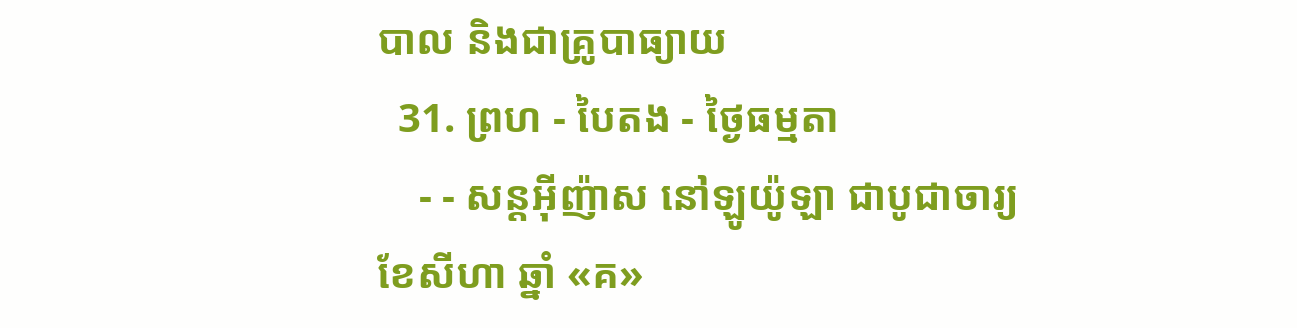បាល និងជាគ្រូបាធ្យាយ
  31. ព្រហ - បៃតង - ថ្ងៃធម្មតា
    - - សន្ដអ៊ីញ៉ាស នៅឡូយ៉ូឡា ជាបូជាចារ្យ
ខែសីហា ឆ្នាំ «គ»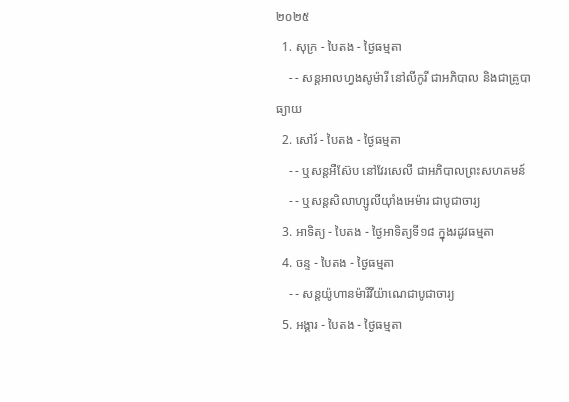២០២៥
  1. សុក្រ - បៃតង - ថ្ងៃធម្មតា
    - - សន្ដអាលហ្វងសូម៉ារី នៅលីកូរី ជាអភិបាល និងជាគ្រូបាធ្យាយ
  2. សៅរ៍ - បៃតង - ថ្ងៃធម្មតា
    - - ឬសន្ដអឺស៊ែប នៅវែរសេលី ជាអភិបាលព្រះសហគមន៍
    - - ឬសន្ដសិលាហ្សូលីយ៉ាំងអេម៉ារ ជាបូជាចារ្យ
  3. អាទិត្យ - បៃតង - ថ្ងៃអាទិត្យទី១៨ ក្នុងរដូវធម្មតា
  4. ចន្ទ - បៃតង - ថ្ងៃធម្មតា
    - - សន្ដយ៉ូហានម៉ារីវីយ៉ាណេជាបូជាចារ្យ
  5. អង្គារ - បៃតង - ថ្ងៃធម្មតា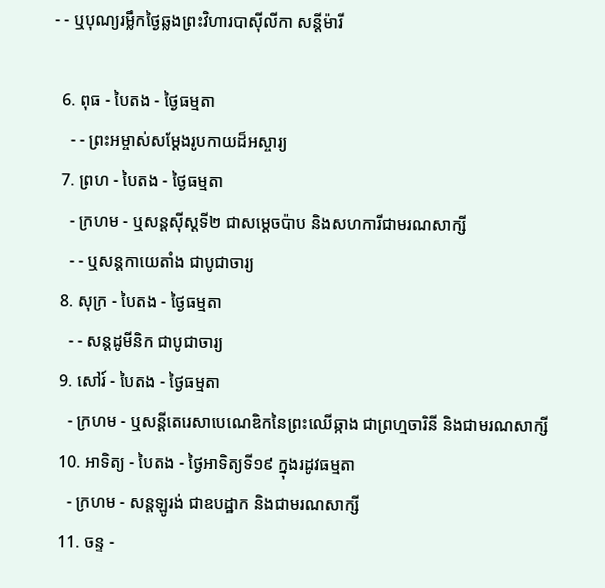- - ឬបុណ្យរម្លឹកថ្ងៃឆ្លងព្រះវិហារបាស៊ីលីកា សន្ដីម៉ារី

  6. ពុធ - បៃតង - ថ្ងៃធម្មតា
    - - ព្រះអម្ចាស់សម្ដែងរូបកាយដ៏អស្ចារ្យ
  7. ព្រហ - បៃតង - ថ្ងៃធម្មតា
    - ក្រហម - ឬសន្ដស៊ីស្ដទី២ ជាសម្ដេចប៉ាប និងសហការីជាមរណសាក្សី
    - - ឬសន្ដកាយេតាំង ជាបូជាចារ្យ
  8. សុក្រ - បៃតង - ថ្ងៃធម្មតា
    - - សន្ដដូមីនិក ជាបូជាចារ្យ
  9. សៅរ៍ - បៃតង - ថ្ងៃធម្មតា
    - ក្រហម - ឬសន្ដីតេរេសាបេណេឌិកនៃព្រះឈើឆ្កាង ជាព្រហ្មចារិនី និងជាមរណសាក្សី
  10. អាទិត្យ - បៃតង - ថ្ងៃអាទិត្យទី១៩ ក្នុងរដូវធម្មតា
    - ក្រហម - សន្ដឡូរង់ ជាឧបដ្ឋាក និងជាមរណសាក្សី
  11. ចន្ទ -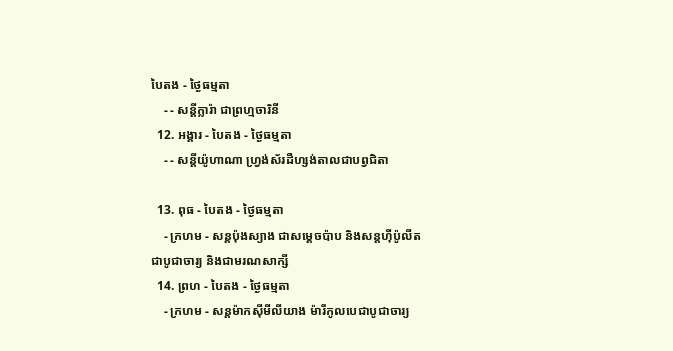បៃតង - ថ្ងៃធម្មតា
    - - សន្ដីក្លារ៉ា ជាព្រហ្មចារិនី
  12. អង្គារ - បៃតង - ថ្ងៃធម្មតា
    - - សន្ដីយ៉ូហាណា ហ្វ្រង់ស័រដឺហ្សង់តាលជាបព្វជិតា

  13. ពុធ - បៃតង - ថ្ងៃធម្មតា
    - ក្រហម - សន្ដប៉ុងស្យាង ជាសម្ដេចប៉ាប និងសន្ដហ៊ីប៉ូលីតជាបូជាចារ្យ និងជាមរណសាក្សី
  14. ព្រហ - បៃតង - ថ្ងៃធម្មតា
    - ក្រហម - សន្ដម៉ាកស៊ីមីលីយាង ម៉ារីកូលបេជាបូជាចារ្យ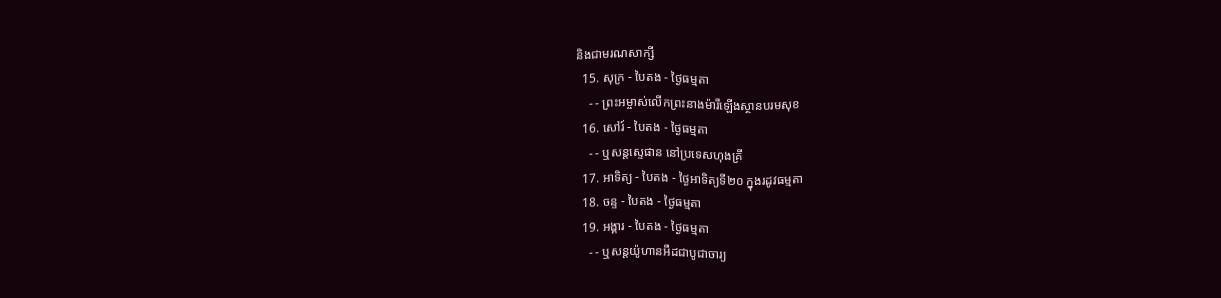និងជាមរណសាក្សី
  15. សុក្រ - បៃតង - ថ្ងៃធម្មតា
    - - ព្រះអម្ចាស់លើកព្រះនាងម៉ារីឡើងស្ថានបរមសុខ
  16. សៅរ៍ - បៃតង - ថ្ងៃធម្មតា
    - - ឬសន្ដស្ទេផាន នៅប្រទេសហុងគ្រី
  17. អាទិត្យ - បៃតង - ថ្ងៃអាទិត្យទី២០ ក្នុងរដូវធម្មតា
  18. ចន្ទ - បៃតង - ថ្ងៃធម្មតា
  19. អង្គារ - បៃតង - ថ្ងៃធម្មតា
    - - ឬសន្ដយ៉ូហានអឺដជាបូជាចារ្យ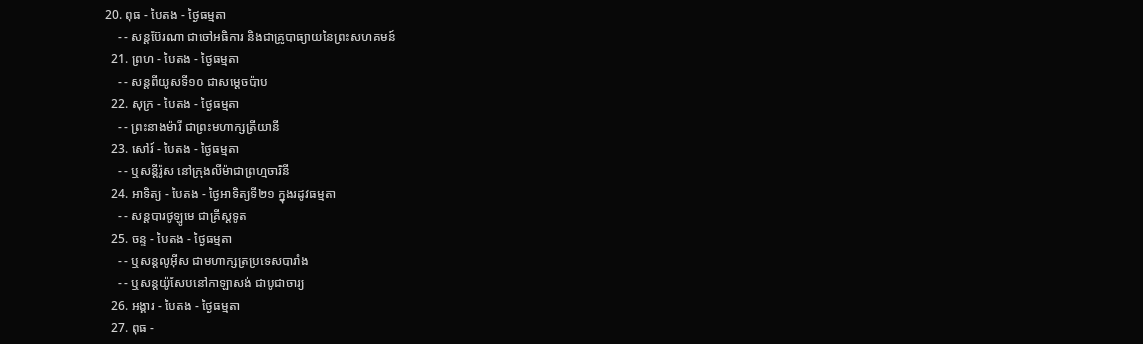20. ពុធ - បៃតង - ថ្ងៃធម្មតា
    - - សន្ដប៊ែរណា ជាចៅអធិការ និងជាគ្រូបាធ្យាយនៃព្រះសហគមន៍
  21. ព្រហ - បៃតង - ថ្ងៃធម្មតា
    - - សន្ដពីយូសទី១០ ជាសម្ដេចប៉ាប
  22. សុក្រ - បៃតង - ថ្ងៃធម្មតា
    - - ព្រះនាងម៉ារី ជាព្រះមហាក្សត្រីយានី
  23. សៅរ៍ - បៃតង - ថ្ងៃធម្មតា
    - - ឬសន្ដីរ៉ូស នៅក្រុងលីម៉ាជាព្រហ្មចារិនី
  24. អាទិត្យ - បៃតង - ថ្ងៃអាទិត្យទី២១ ក្នុងរដូវធម្មតា
    - - សន្ដបារថូឡូមេ ជាគ្រីស្ដទូត
  25. ចន្ទ - បៃតង - ថ្ងៃធម្មតា
    - - ឬសន្ដលូអ៊ីស ជាមហាក្សត្រប្រទេសបារាំង
    - - ឬសន្ដយ៉ូសែបនៅកាឡាសង់ ជាបូជាចារ្យ
  26. អង្គារ - បៃតង - ថ្ងៃធម្មតា
  27. ពុធ -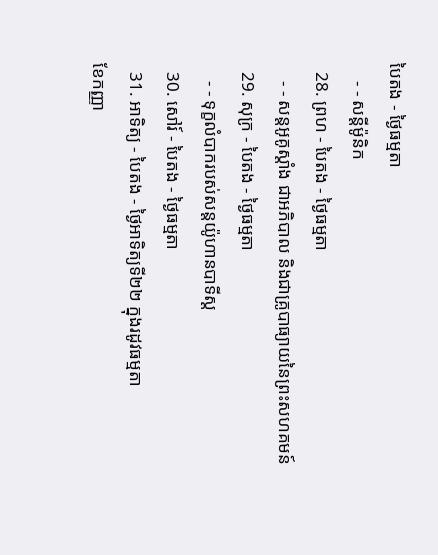បៃតង - ថ្ងៃធម្មតា
    - - សន្ដីម៉ូនិក
  28. ព្រហ - បៃតង - ថ្ងៃធម្មតា
    - - សន្ដអូគូស្ដាំង ជាអភិបាល និងជាគ្រូបាធ្យាយនៃព្រះសហគមន៍
  29. សុក្រ - បៃតង - ថ្ងៃធម្មតា
    - - ទុក្ខលំបាករបស់សន្ដយ៉ូហានបាទីស្ដ
  30. សៅរ៍ - បៃតង - ថ្ងៃធម្មតា
  31. អាទិត្យ - បៃតង - ថ្ងៃអាទិត្យទី២២ ក្នុងរដូវធម្មតា
ខែកញ្ញា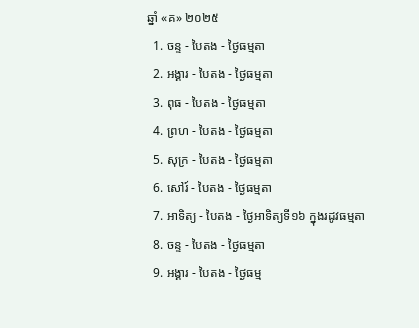ឆ្នាំ «គ» ២០២៥
  1. ចន្ទ - បៃតង - ថ្ងៃធម្មតា
  2. អង្គារ - បៃតង - ថ្ងៃធម្មតា
  3. ពុធ - បៃតង - ថ្ងៃធម្មតា
  4. ព្រហ - បៃតង - ថ្ងៃធម្មតា
  5. សុក្រ - បៃតង - ថ្ងៃធម្មតា
  6. សៅរ៍ - បៃតង - ថ្ងៃធម្មតា
  7. អាទិត្យ - បៃតង - ថ្ងៃអាទិត្យទី១៦ ក្នុងរដូវធម្មតា
  8. ចន្ទ - បៃតង - ថ្ងៃធម្មតា
  9. អង្គារ - បៃតង - ថ្ងៃធម្ម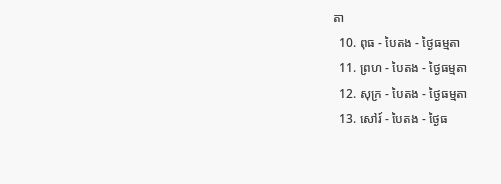តា
  10. ពុធ - បៃតង - ថ្ងៃធម្មតា
  11. ព្រហ - បៃតង - ថ្ងៃធម្មតា
  12. សុក្រ - បៃតង - ថ្ងៃធម្មតា
  13. សៅរ៍ - បៃតង - ថ្ងៃធ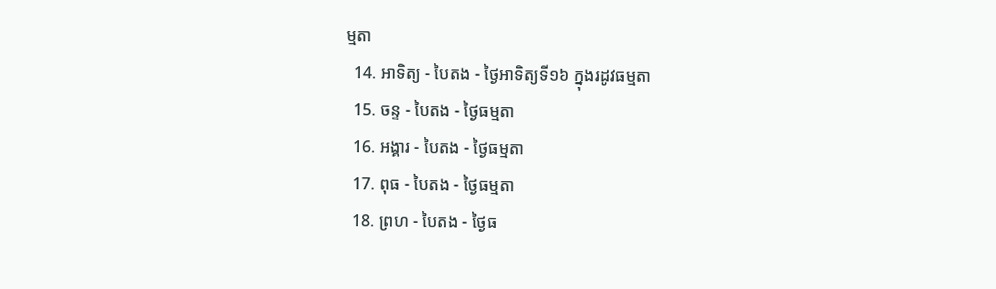ម្មតា
  14. អាទិត្យ - បៃតង - ថ្ងៃអាទិត្យទី១៦ ក្នុងរដូវធម្មតា
  15. ចន្ទ - បៃតង - ថ្ងៃធម្មតា
  16. អង្គារ - បៃតង - ថ្ងៃធម្មតា
  17. ពុធ - បៃតង - ថ្ងៃធម្មតា
  18. ព្រហ - បៃតង - ថ្ងៃធ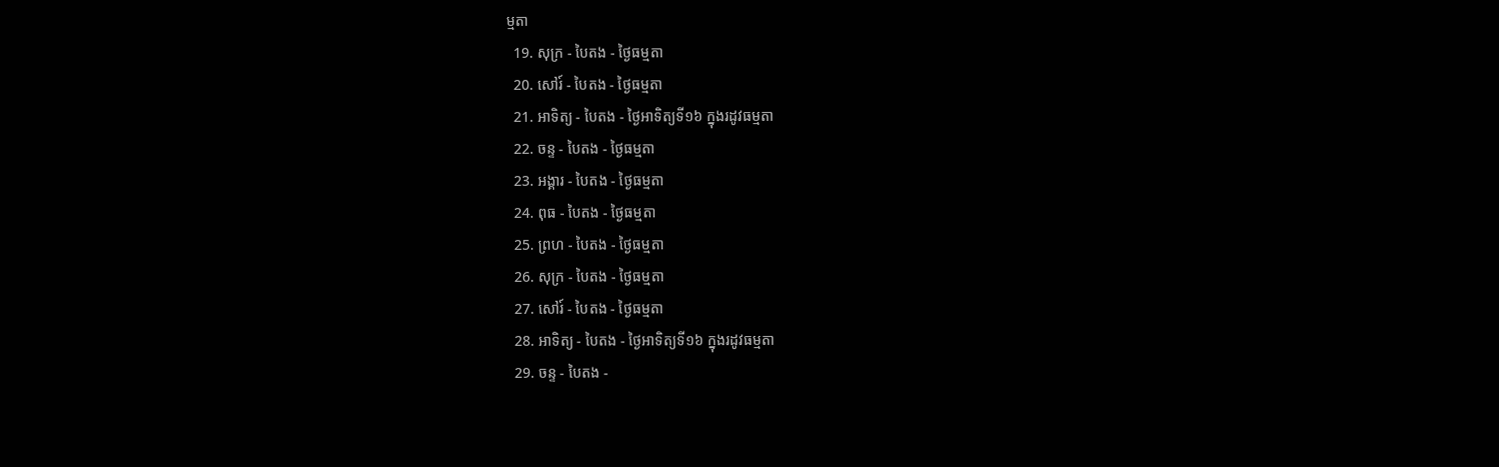ម្មតា
  19. សុក្រ - បៃតង - ថ្ងៃធម្មតា
  20. សៅរ៍ - បៃតង - ថ្ងៃធម្មតា
  21. អាទិត្យ - បៃតង - ថ្ងៃអាទិត្យទី១៦ ក្នុងរដូវធម្មតា
  22. ចន្ទ - បៃតង - ថ្ងៃធម្មតា
  23. អង្គារ - បៃតង - ថ្ងៃធម្មតា
  24. ពុធ - បៃតង - ថ្ងៃធម្មតា
  25. ព្រហ - បៃតង - ថ្ងៃធម្មតា
  26. សុក្រ - បៃតង - ថ្ងៃធម្មតា
  27. សៅរ៍ - បៃតង - ថ្ងៃធម្មតា
  28. អាទិត្យ - បៃតង - ថ្ងៃអាទិត្យទី១៦ ក្នុងរដូវធម្មតា
  29. ចន្ទ - បៃតង -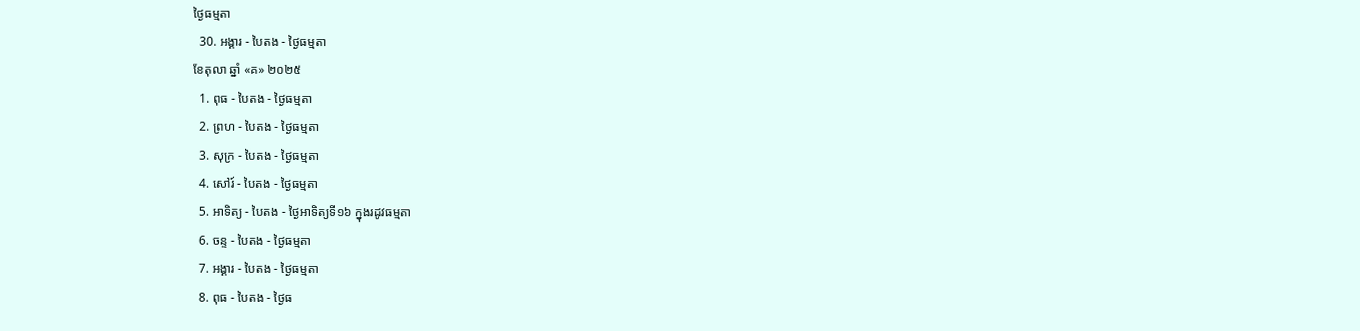ថ្ងៃធម្មតា
  30. អង្គារ - បៃតង - ថ្ងៃធម្មតា
ខែតុលា ឆ្នាំ «គ» ២០២៥
  1. ពុធ - បៃតង - ថ្ងៃធម្មតា
  2. ព្រហ - បៃតង - ថ្ងៃធម្មតា
  3. សុក្រ - បៃតង - ថ្ងៃធម្មតា
  4. សៅរ៍ - បៃតង - ថ្ងៃធម្មតា
  5. អាទិត្យ - បៃតង - ថ្ងៃអាទិត្យទី១៦ ក្នុងរដូវធម្មតា
  6. ចន្ទ - បៃតង - ថ្ងៃធម្មតា
  7. អង្គារ - បៃតង - ថ្ងៃធម្មតា
  8. ពុធ - បៃតង - ថ្ងៃធ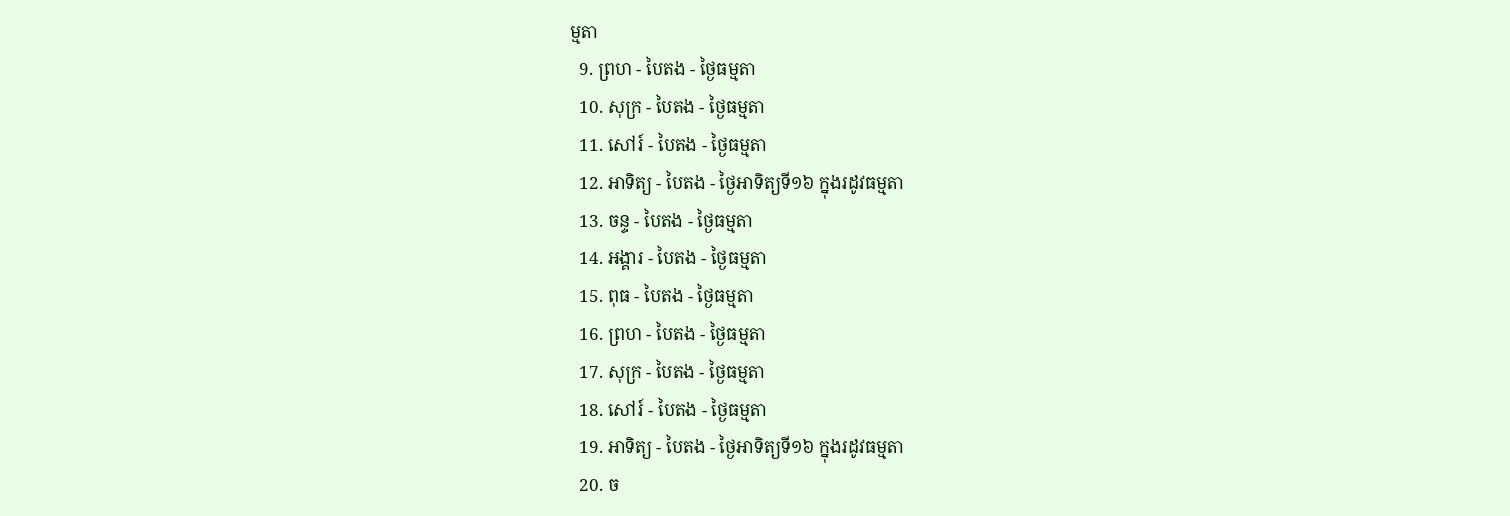ម្មតា
  9. ព្រហ - បៃតង - ថ្ងៃធម្មតា
  10. សុក្រ - បៃតង - ថ្ងៃធម្មតា
  11. សៅរ៍ - បៃតង - ថ្ងៃធម្មតា
  12. អាទិត្យ - បៃតង - ថ្ងៃអាទិត្យទី១៦ ក្នុងរដូវធម្មតា
  13. ចន្ទ - បៃតង - ថ្ងៃធម្មតា
  14. អង្គារ - បៃតង - ថ្ងៃធម្មតា
  15. ពុធ - បៃតង - ថ្ងៃធម្មតា
  16. ព្រហ - បៃតង - ថ្ងៃធម្មតា
  17. សុក្រ - បៃតង - ថ្ងៃធម្មតា
  18. សៅរ៍ - បៃតង - ថ្ងៃធម្មតា
  19. អាទិត្យ - បៃតង - ថ្ងៃអាទិត្យទី១៦ ក្នុងរដូវធម្មតា
  20. ច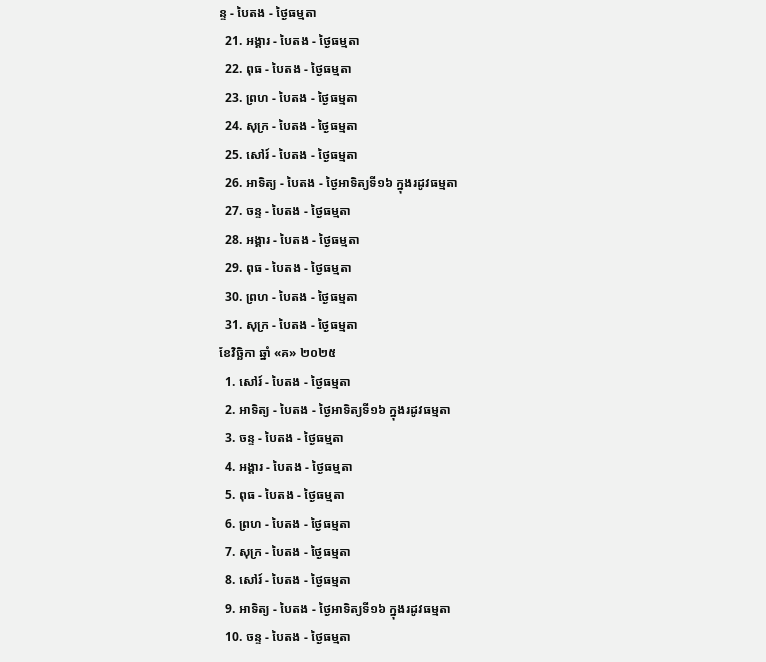ន្ទ - បៃតង - ថ្ងៃធម្មតា
  21. អង្គារ - បៃតង - ថ្ងៃធម្មតា
  22. ពុធ - បៃតង - ថ្ងៃធម្មតា
  23. ព្រហ - បៃតង - ថ្ងៃធម្មតា
  24. សុក្រ - បៃតង - ថ្ងៃធម្មតា
  25. សៅរ៍ - បៃតង - ថ្ងៃធម្មតា
  26. អាទិត្យ - បៃតង - ថ្ងៃអាទិត្យទី១៦ ក្នុងរដូវធម្មតា
  27. ចន្ទ - បៃតង - ថ្ងៃធម្មតា
  28. អង្គារ - បៃតង - ថ្ងៃធម្មតា
  29. ពុធ - បៃតង - ថ្ងៃធម្មតា
  30. ព្រហ - បៃតង - ថ្ងៃធម្មតា
  31. សុក្រ - បៃតង - ថ្ងៃធម្មតា
ខែវិច្ឆិកា ឆ្នាំ «គ» ២០២៥
  1. សៅរ៍ - បៃតង - ថ្ងៃធម្មតា
  2. អាទិត្យ - បៃតង - ថ្ងៃអាទិត្យទី១៦ ក្នុងរដូវធម្មតា
  3. ចន្ទ - បៃតង - ថ្ងៃធម្មតា
  4. អង្គារ - បៃតង - ថ្ងៃធម្មតា
  5. ពុធ - បៃតង - ថ្ងៃធម្មតា
  6. ព្រហ - បៃតង - ថ្ងៃធម្មតា
  7. សុក្រ - បៃតង - ថ្ងៃធម្មតា
  8. សៅរ៍ - បៃតង - ថ្ងៃធម្មតា
  9. អាទិត្យ - បៃតង - ថ្ងៃអាទិត្យទី១៦ ក្នុងរដូវធម្មតា
  10. ចន្ទ - បៃតង - ថ្ងៃធម្មតា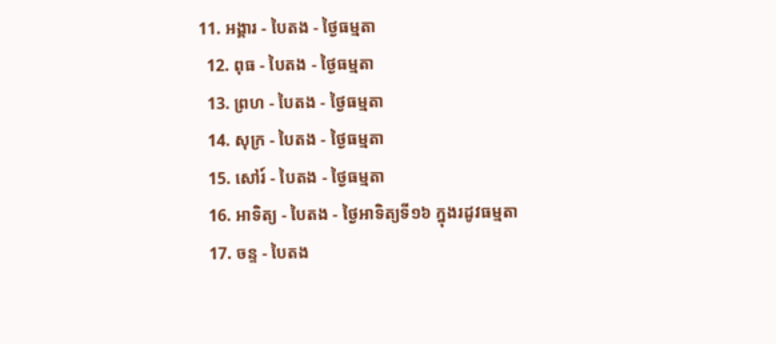11. អង្គារ - បៃតង - ថ្ងៃធម្មតា
  12. ពុធ - បៃតង - ថ្ងៃធម្មតា
  13. ព្រហ - បៃតង - ថ្ងៃធម្មតា
  14. សុក្រ - បៃតង - ថ្ងៃធម្មតា
  15. សៅរ៍ - បៃតង - ថ្ងៃធម្មតា
  16. អាទិត្យ - បៃតង - ថ្ងៃអាទិត្យទី១៦ ក្នុងរដូវធម្មតា
  17. ចន្ទ - បៃតង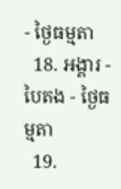- ថ្ងៃធម្មតា
  18. អង្គារ - បៃតង - ថ្ងៃធម្មតា
  19.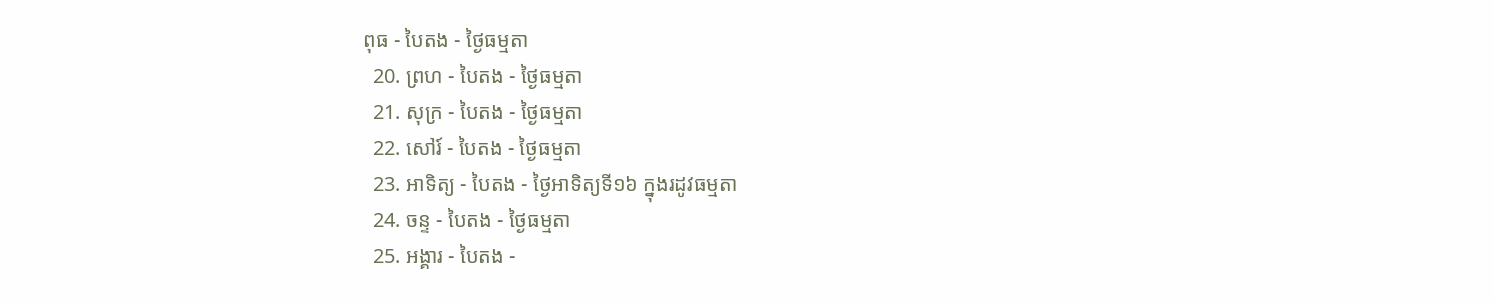ពុធ - បៃតង - ថ្ងៃធម្មតា
  20. ព្រហ - បៃតង - ថ្ងៃធម្មតា
  21. សុក្រ - បៃតង - ថ្ងៃធម្មតា
  22. សៅរ៍ - បៃតង - ថ្ងៃធម្មតា
  23. អាទិត្យ - បៃតង - ថ្ងៃអាទិត្យទី១៦ ក្នុងរដូវធម្មតា
  24. ចន្ទ - បៃតង - ថ្ងៃធម្មតា
  25. អង្គារ - បៃតង -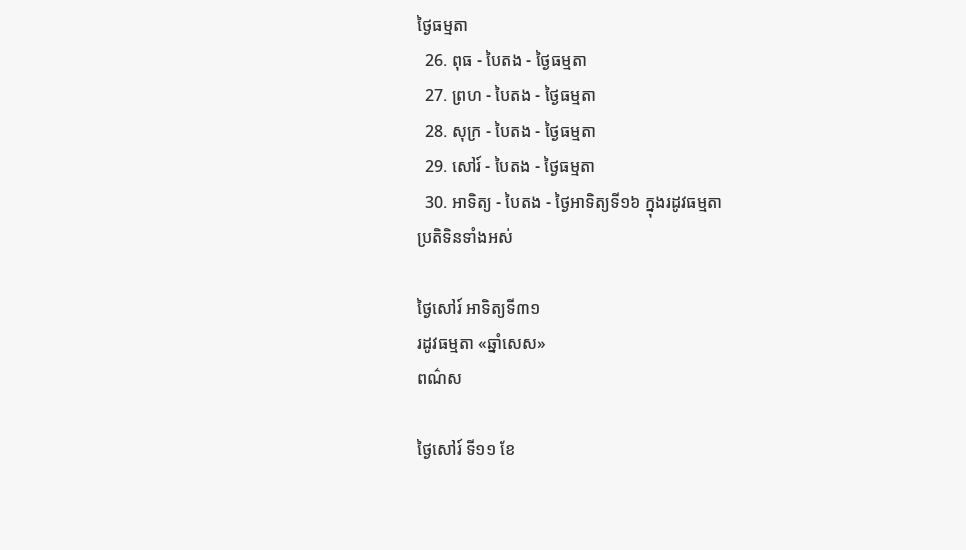ថ្ងៃធម្មតា
  26. ពុធ - បៃតង - ថ្ងៃធម្មតា
  27. ព្រហ - បៃតង - ថ្ងៃធម្មតា
  28. សុក្រ - បៃតង - ថ្ងៃធម្មតា
  29. សៅរ៍ - បៃតង - ថ្ងៃធម្មតា
  30. អាទិត្យ - បៃតង - ថ្ងៃអាទិត្យទី១៦ ក្នុងរដូវធម្មតា
ប្រតិទិនទាំងអស់

ថ្ងៃសៅរ៍ អាទិត្យទី៣១
រដូវធម្មតា «ឆ្នាំសេស»
ពណ៌ស

ថ្ងៃសៅរ៍ ទី១១ ខែ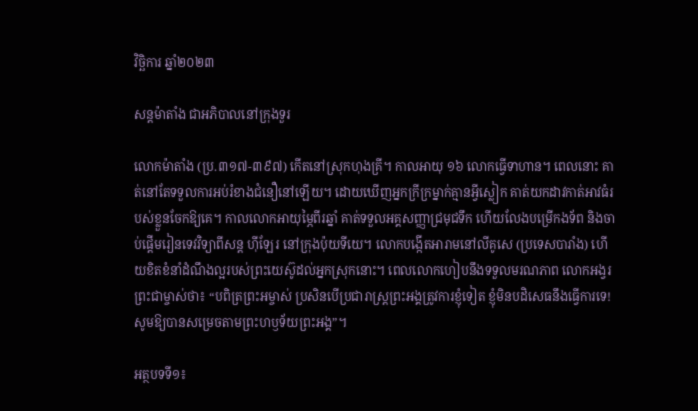វិច្ឆិការ ឆ្នាំ២០២៣

សន្តម៉ាតាំង ជាអភិបាលនៅក្រុងទួរ

លោកម៉ាតាំង (ប្រ.៣១៧-៣៩៧) កើតនៅស្រុកហុងគ្រី។ កាលអាយុ ១៦ លោកធ្វើទាហាន។ ពេលនោះ គាត់នៅតែទទួលការអប់រំខាងជំនឿនៅឡើយ។ ដោយឃើញអ្នកក្រីក្រម្នាក់គ្មានអ្វីស្លៀក គាត់យកដាវកាត់អាវធំរបស់ខ្លួនចែកឱ្យគេ។ កាលលោកអាយុម្ភៃពីរឆ្នាំ គាត់ទទួលអគ្គសញ្ញាជ្រមុជទឹក ហើយលែងបម្រើកងទ័ព និងចាប់ផ្តើមរៀនទេវវិទ្យាពីសន្ត ហ៊ីឡែរ នៅក្រុងប៉ុយទីយេ។ លោកបង្កើតអារាមនៅលីគូសេ (ប្រទេសបារាំង) ហើយខិតខំនាំដំណឹងល្អរបស់ព្រះយេស៊ូដល់អ្នកស្រុកនោះ។ ពេលលោកហៀបនឹងទទួលមរណភាព លោកអង្វរព្រះជាម្ចាស់ថា៖ “បពិត្រព្រះអម្ចាស់ ប្រសិនបើប្រជារាស្ត្រព្រះអង្គត្រូវការខ្ញុំទៀត ខ្ញុំមិនបដិសេធនឹងធ្វើការទេ! សូមឱ្យបានសម្រេចតាមព្រះហឫទ័យព្រះអង្គ”។

អត្ថបទទី១៖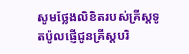សូមថ្លែងលិខិតរបស់គ្រីស្ដទូតប៉ូលផ្ញើជូនគ្រីស្តបរិ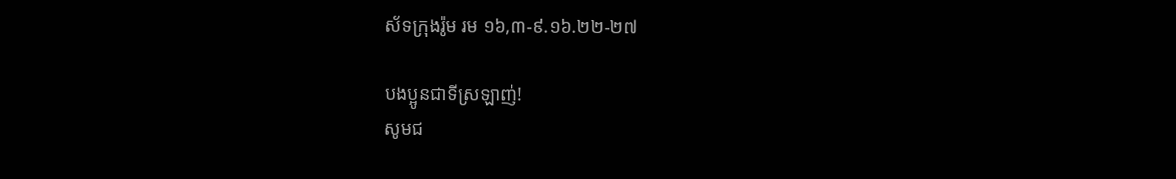ស័ទក្រុងរ៉ូម រម ១៦,៣-៩.១៦.២២-២៧

បងប្អូនជាទីស្រឡាញ់!
សូមជ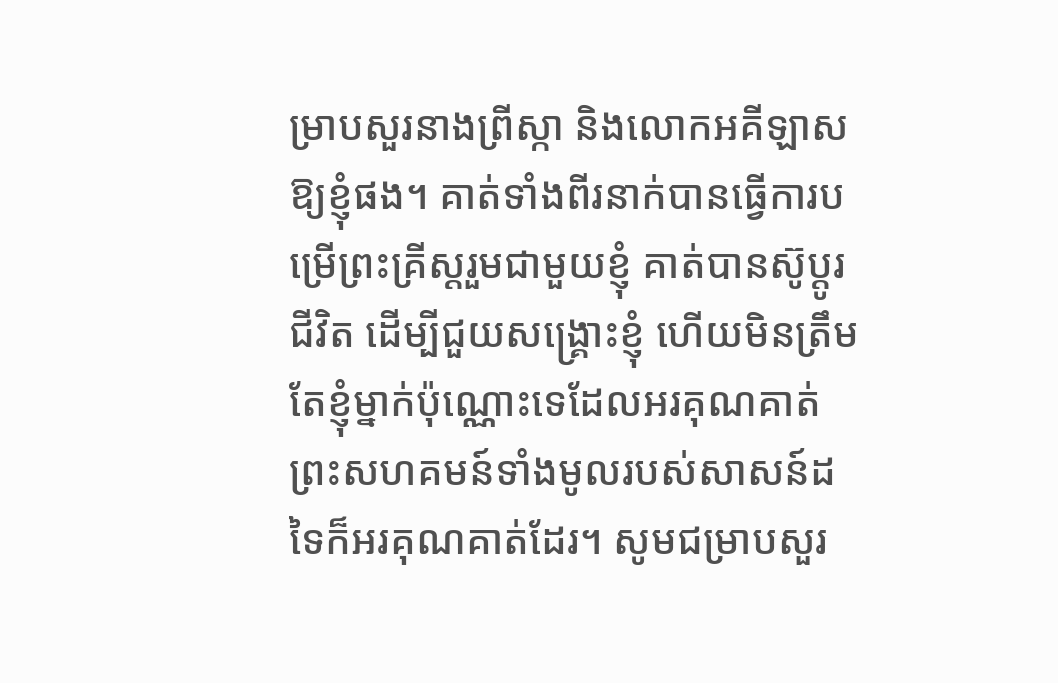ម្រាបសួរនាងព្រីស្កា និងលោកអគី‌ឡាសឱ្យខ្ញុំផង។ គាត់ទាំងពីរនាក់បានធ្វើការបម្រើព្រះ‌គ្រីស្ដរួមជាមួយខ្ញុំ គាត់បានស៊ូប្ដូរជីវិត ដើម្បីជួយសង្គ្រោះខ្ញុំ ហើយមិនត្រឹមតែខ្ញុំម្នាក់ប៉ុណ្ណោះទេដែលអរ‌គុណគាត់ ព្រះ‌សហគមន៍ទាំងមូលរបស់សាសន៍ដទៃក៏អរ‌គុណគាត់ដែរ។ សូមជម្រាបសួរ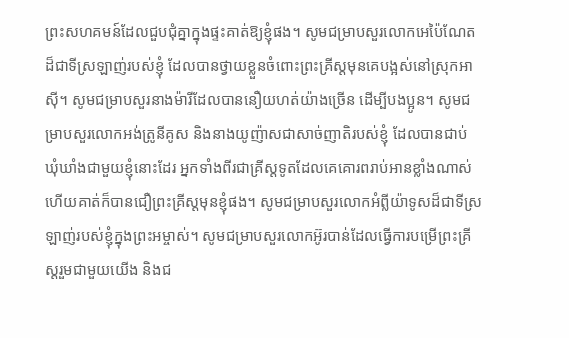ព្រះ‌សហគមន៍ដែលជួប‌ជុំគ្នាក្នុងផ្ទះគាត់ឱ្យខ្ញុំផង។ សូមជម្រាបសួរលោកអេប៉ៃ‌ណែតដ៏ជាទីស្រឡាញ់របស់ខ្ញុំ ដែលបានថ្វាយខ្លួនចំពោះព្រះ‌គ្រីស្ដមុនគេបង្អស់នៅស្រុកអាស៊ី។ សូមជម្រាបសួរនាងម៉ារីដែលបាននឿយ‌ហត់យ៉ាងច្រើន ដើម្បីបង‌ប្អូន។ សូមជម្រាបសួរលោកអង់ត្រូ‌នីគូស និងនាងយូញ៉ាសជាសាច់‌ញាតិរបស់ខ្ញុំ ដែលបានជាប់ឃុំ‌ឃាំងជាមួយខ្ញុំនោះដែរ អ្នកទាំងពីរជាគ្រីស្ដ‌ទូតដែលគេគោរពរាប់អានខ្លាំងណាស់ ហើយគាត់ក៏បានជឿព្រះ‌គ្រីស្ដមុនខ្ញុំផង។ សូមជម្រាបសួរលោកអំព្លីយ៉ាទូសដ៏ជាទីស្រឡាញ់របស់ខ្ញុំក្នុងព្រះ‌អម្ចាស់។ សូមជម្រាបសួរលោកអ៊ូរបាន់ដែលធ្វើការបម្រើព្រះ‌គ្រីស្ដរួមជាមួយយើង និងជ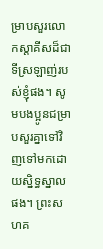ម្រាបសួរលោកស្តាគីសដ៏ជាទីស្រឡាញ់របស់ខ្ញុំផង។ សូមបង‌ប្អូនជម្រាបសួរគ្នាទៅវិញទៅមកដោយស្និទ្ធ‌ស្នាលផង។ ព្រះ‌សហគ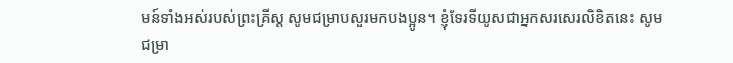មន៍ទាំងអស់របស់ព្រះ‌គ្រីស្ដ សូមជម្រាបសួរមកបង‌ប្អូន។ ខ្ញុំទែរទីយូសជាអ្នកសរសេរលិខិតនេះ សូមជម្រា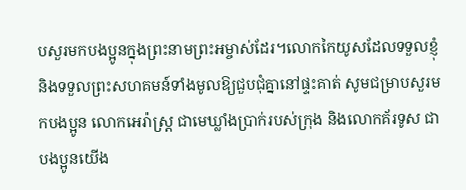បសួរមកបង‌ប្អូនក្នុងព្រះ‌នាមព្រះ‌អម្ចាស់ដែរ។លោកកៃយូសដែលទទួលខ្ញុំ និងទទួលព្រះ‌សហគមន៍ទាំងមូលឱ្យជួប‌ជុំគ្នានៅផ្ទះគាត់ សូមជម្រាបសួរមកបង‌ប្អូន លោកអេរ៉ាស្ត្រ ជាមេឃ្លាំងប្រាក់របស់ក្រុង និងលោកគ័រទូស ជាបង‌ប្អូនយើង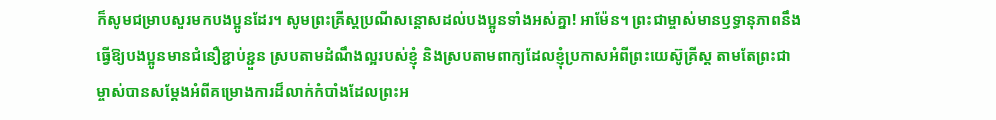ក៏សូមជម្រាបសួរមកបង‌ប្អូនដែរ។ សូមព្រះ‌គ្រីស្ដប្រណី‌សន្ដោសដល់បង‌ប្អូនទាំងអស់គ្នា! អាម៉ែន។ ព្រះ‌ជាម្ចាស់មានឫទ្ធា‌នុភាពនឹងធ្វើឱ្យបង‌ប្អូនមានជំនឿខ្ជាប់‌ខ្ជួន ស្របតាមដំណឹង‌ល្អរបស់ខ្ញុំ និងស្របតាមពាក្យដែលខ្ញុំប្រកាសអំពីព្រះ‌យេស៊ូ‌គ្រីស្ដ តាមតែព្រះ‌ជាម្ចាស់បានសម្ដែងអំពីគម្រោង‌ការដ៏លាក់កំបាំងដែលព្រះ‌អ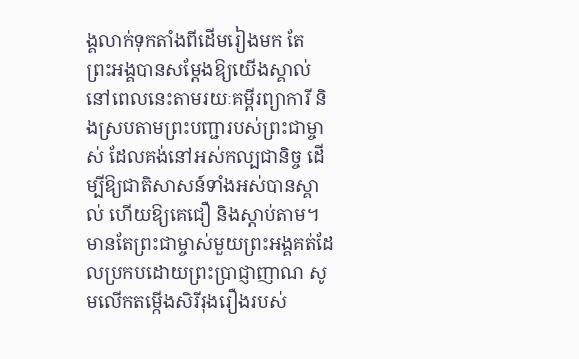ង្គលាក់ទុកតាំងពីដើមរៀងមក តែព្រះ‌អង្គបានសម្ដែងឱ្យយើងស្គាល់នៅពេលនេះតាម‌រយៈគម្ពីរព្យាការី និងស្របតាមព្រះ‌បញ្ជារបស់ព្រះ‌ជាម្ចាស់ ដែលគង់នៅអស់កល្ប‌ជានិច្ច ដើម្បីឱ្យជាតិសាសន៍ទាំងអស់បានស្គាល់ ហើយឱ្យគេជឿ និងស្ដាប់តាម។ មានតែព្រះ‌ជាម្ចាស់មួយព្រះ‌អង្គគត់ដែលប្រកបដោយព្រះ‌ប្រាជ្ញា‌ញាណ សូមលើកតម្កើងសិរី‌រុងរឿងរបស់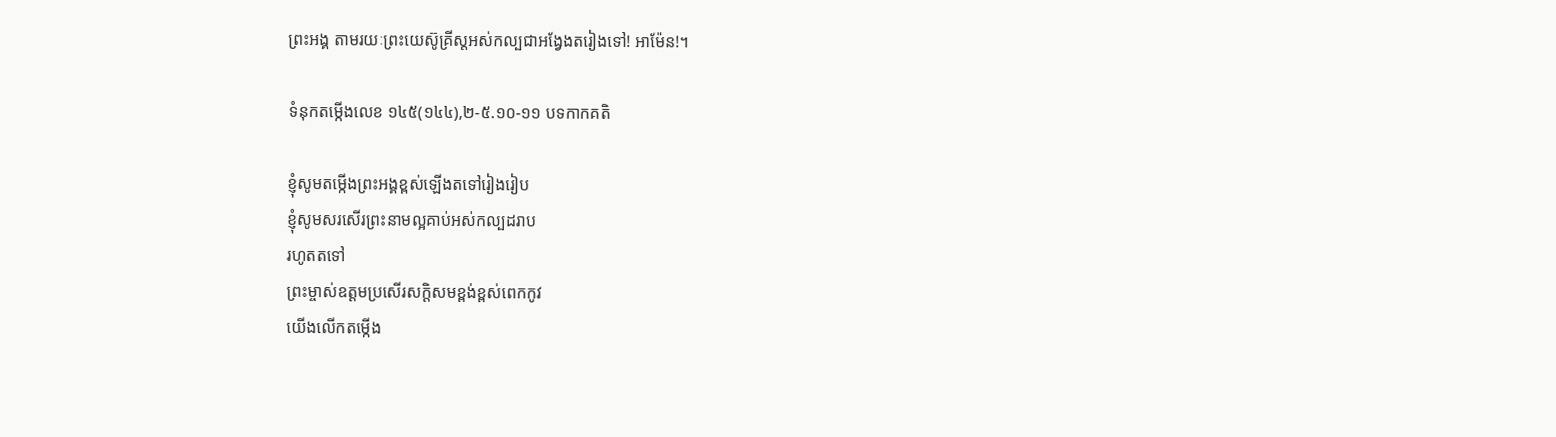ព្រះ‌អង្គ តាម‌រយៈព្រះ‌យេស៊ូ‌គ្រីស្ដអស់‌កល្បជាអង្វែងតរៀងទៅ! អាម៉ែន!។

ទំនុកតម្កើងលេខ ១៤៥(១៤៤),២-៥.១០-១១ បទកាកគតិ

ខ្ញុំសូមតម្កើងព្រះអង្គខ្ពស់ឡើងតទៅរៀងរៀប
ខ្ញុំសូមសរសើរព្រះនាមល្អគាប់អស់កល្បដរាប
រហូតតទៅ
ព្រះម្ចាស់ឧត្ដមប្រសើរសក្ដិសមខ្ពង់ខ្ពស់ពេកកូវ
យើងលើកតម្កើង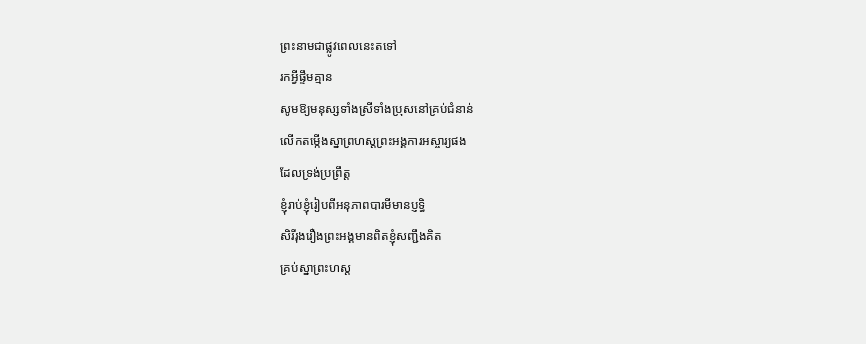ព្រះនាមជាផ្លូវពេលនេះតទៅ
រកអ្វីផ្ទឹមគ្មាន
សូមឱ្យមនុស្សទាំងស្រីទាំងប្រុសនៅគ្រប់ជំនាន់
លើកតម្កើងស្នាព្រហស្ដព្រះអង្គការអស្ចារ្យផង
ដែលទ្រង់ប្រព្រឹត្ត
ខ្ញុំរាប់ខ្ញុំរៀបពីអនុភាពបារមីមានប្ញទិ្ធ
សិរីរុងរឿងព្រះអង្គមានពិតខ្ញុំសញ្ជឹងគិត
គ្រប់ស្នាព្រះហស្ដ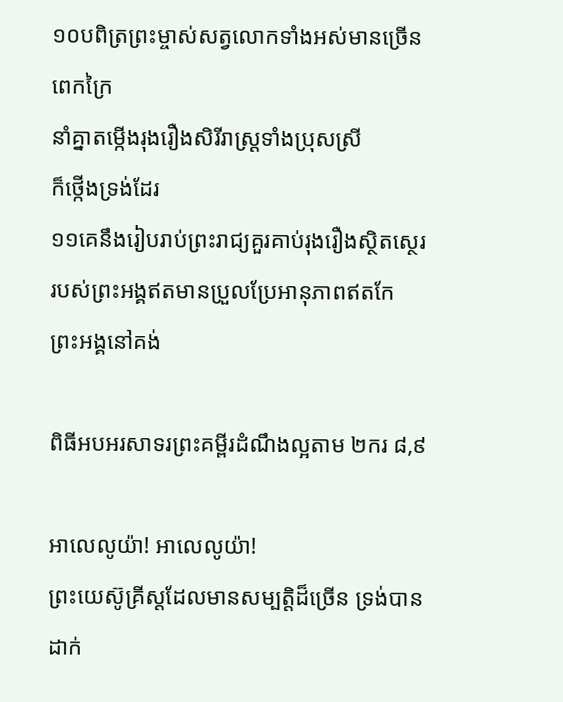១០បពិត្រព្រះម្ចាស់សត្វលោកទាំងអស់មានច្រើនពេកក្រៃ
នាំគ្នាតម្កើងរុងរឿងសិរីរាស្រ្ដទាំងប្រុសស្រី
ក៏ថ្កើងទ្រង់ដែរ
១១គេនឹងរៀបរាប់ព្រះរាជ្យគួរគាប់រុងរឿងស្ថិតស្ថេរ
របស់ព្រះអង្គឥតមានប្រួលប្រែអានុភាពឥតកែ
ព្រះអង្គនៅគង់

ពិធីអបអរសាទរព្រះគម្ពីរដំណឹងល្អតាម ២ករ ៨,៩

អាលេលូយ៉ា! អាលេលូយ៉ា!
ព្រះយេស៊ូគ្រីស្ដដែលមានសម្បត្តិដ៏ច្រើន ទ្រង់បានដាក់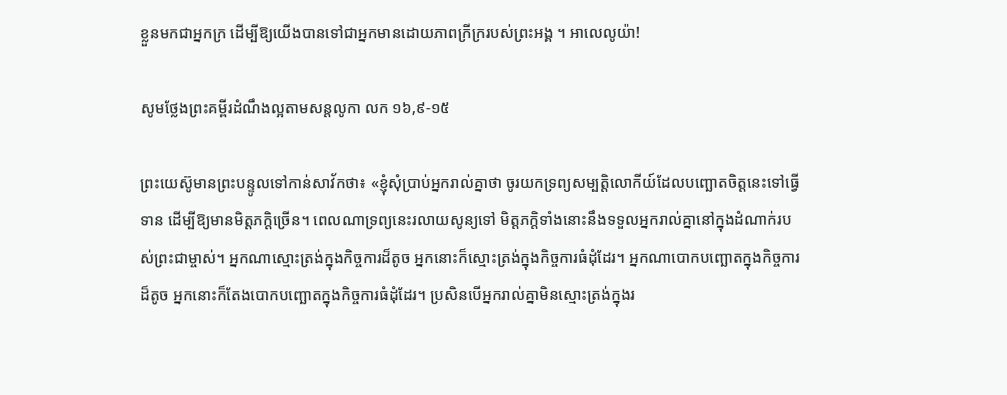ខ្លួនមកជាអ្នកក្រ ដើម្បីឱ្យយើងបានទៅជាអ្នកមានដោយភាពក្រីក្ររបស់ព្រះអង្គ ។ អាលេលូយ៉ា!

សូមថ្លែងព្រះគម្ពីរដំណឹងល្អតាមសន្តលូកា លក ១៦,៩-១៥

ព្រះ‌យេស៊ូមានព្រះ‌បន្ទូលទៅកាន់សាវ័កថា៖ «ខ្ញុំសុំប្រាប់អ្នករាល់គ្នាថា ចូរយកទ្រព្យ‌សម្បត្តិលោកីយ៍ដែលបញ្ឆោតចិត្តនេះទៅធ្វើទាន ដើម្បីឱ្យមានមិត្ត‌ភក្ដិច្រើន។ ពេលណាទ្រព្យនេះរលាយសូន្យទៅ មិត្ត‌ភក្ដិទាំងនោះនឹងទទួលអ្នករាល់គ្នានៅក្នុងដំណាក់របស់ព្រះ‌ជាម្ចាស់។ អ្នកណាស្មោះ‌ត្រង់ក្នុងកិច្ច‌ការដ៏តូច អ្នកនោះក៏ស្មោះ‌ត្រង់ក្នុងកិច្ច‌ការធំដុំដែរ។ អ្នកណាបោកបញ្ឆោតក្នុងកិច្ច‌ការដ៏តូច អ្នកនោះក៏តែងបោកបញ្ឆោតក្នុងកិច្ច‌ការធំដុំដែរ។ ប្រសិនបើអ្នករាល់គ្នាមិនស្មោះ‌ត្រង់ក្នុងរ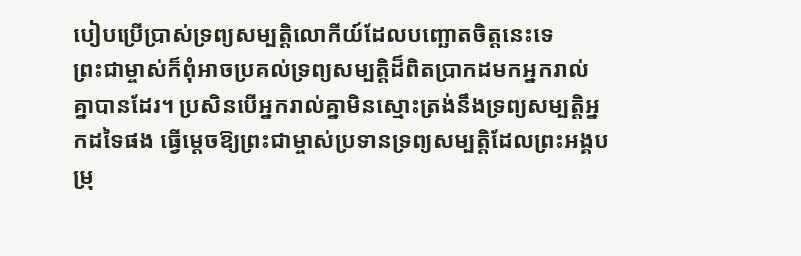បៀបប្រើ‌ប្រាស់ទ្រព្យ‌សម្បត្តិលោកីយ៍ដែលបញ្ឆោតចិត្តនេះទេ ព្រះ‌ជាម្ចាស់ក៏ពុំអាចប្រគល់ទ្រព្យ‌សម្បត្តិដ៏ពិតប្រាកដមកអ្នករាល់គ្នាបានដែរ។ ប្រសិនបើអ្នករាល់គ្នាមិនស្មោះ‌ត្រង់នឹងទ្រព្យ‌សម្បត្តិអ្នកដទៃផង ធ្វើម្ដេចឱ្យព្រះ‌ជាម្ចាស់ប្រទានទ្រព្យ‌សម្បត្តិដែលព្រះ‌អង្គបម្រុ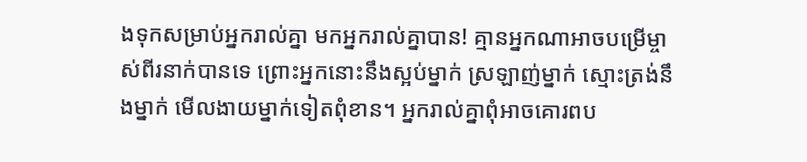ងទុកសម្រាប់អ្នករាល់គ្នា មកអ្នករាល់គ្នាបាន! គ្មានអ្នកណាអាចបម្រើម្ចាស់ពីរនាក់បានទេ ព្រោះអ្នកនោះនឹងស្អប់ម្នាក់ ស្រឡាញ់ម្នាក់ ស្មោះ‌ត្រង់នឹងម្នាក់ មើល‌ងាយម្នាក់ទៀតពុំ‌ខាន។ អ្នករាល់គ្នាពុំអាចគោរពប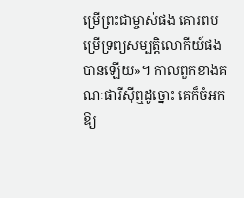ម្រើព្រះ‌ជាម្ចាស់ផង គោរពបម្រើទ្រព្យ‌សម្បត្តិលោកីយ៍ផងបានឡើយ»។ កាលពួកខាងគណៈ‌ផារីស៊ីឮដូច្នោះ គេក៏ចំអកឱ្យ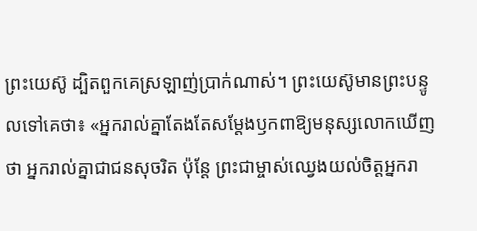ព្រះ‌យេស៊ូ ដ្បិតពួកគេស្រឡាញ់ប្រាក់ណាស់។ ព្រះ‌យេស៊ូមានព្រះ‌បន្ទូលទៅគេថា៖ «អ្នករាល់គ្នាតែង‌តែសម្ដែងឫក‌ពាឱ្យមនុស្សលោកឃើញថា អ្នករាល់គ្នាជាជនសុចរិត ប៉ុន្តែ ព្រះ‌ជាម្ចាស់ឈ្វេងយល់ចិត្តអ្នករា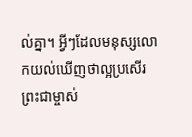ល់គ្នា។ អ្វីៗដែលមនុស្សលោកយល់ឃើញថាល្អប្រសើរ ព្រះ‌ជាម្ចាស់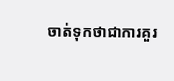ចាត់ទុកថាជាការគួរ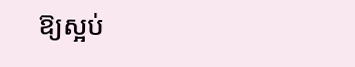ឱ្យស្អប់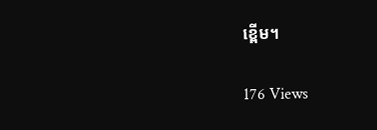ខ្ពើម។

176 Views